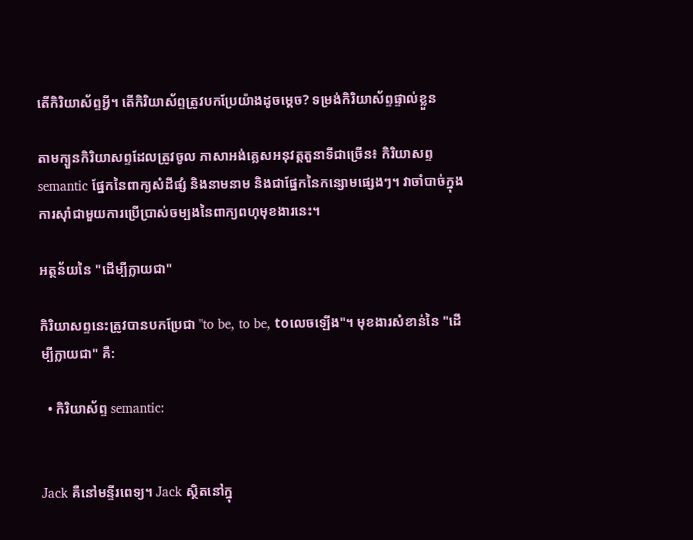តើកិរិយាស័ព្ទអ្វី។ តើកិរិយាស័ព្ទត្រូវបកប្រែយ៉ាងដូចម្តេច? ទម្រង់កិរិយាស័ព្ទផ្ទាល់ខ្លួន

តាមក្បួនកិរិយាសព្ទដែលត្រូវចូល ភាសាអង់គ្លេសអនុវត្តតួនាទីជាច្រើន៖ កិរិយាសព្ទ semantic ផ្នែកនៃពាក្យសំដីផ្សំ និងនាមនាម និងជាផ្នែកនៃកន្សោមផ្សេងៗ។ វាចាំបាច់ក្នុងការស៊ាំជាមួយការប្រើប្រាស់ចម្បងនៃពាក្យពហុមុខងារនេះ។

អត្ថន័យនៃ "ដើម្បីក្លាយជា"

កិរិយាសព្ទនេះត្រូវបានបកប្រែជា "to be, to be, toលេចឡើង"។ មុខងារសំខាន់នៃ "ដើម្បីក្លាយជា" គឺ:

  • កិរិយាស័ព្ទ semantic:


Jack គឺនៅមន្ទីរពេទ្យ។ Jack ស្ថិតនៅក្នុ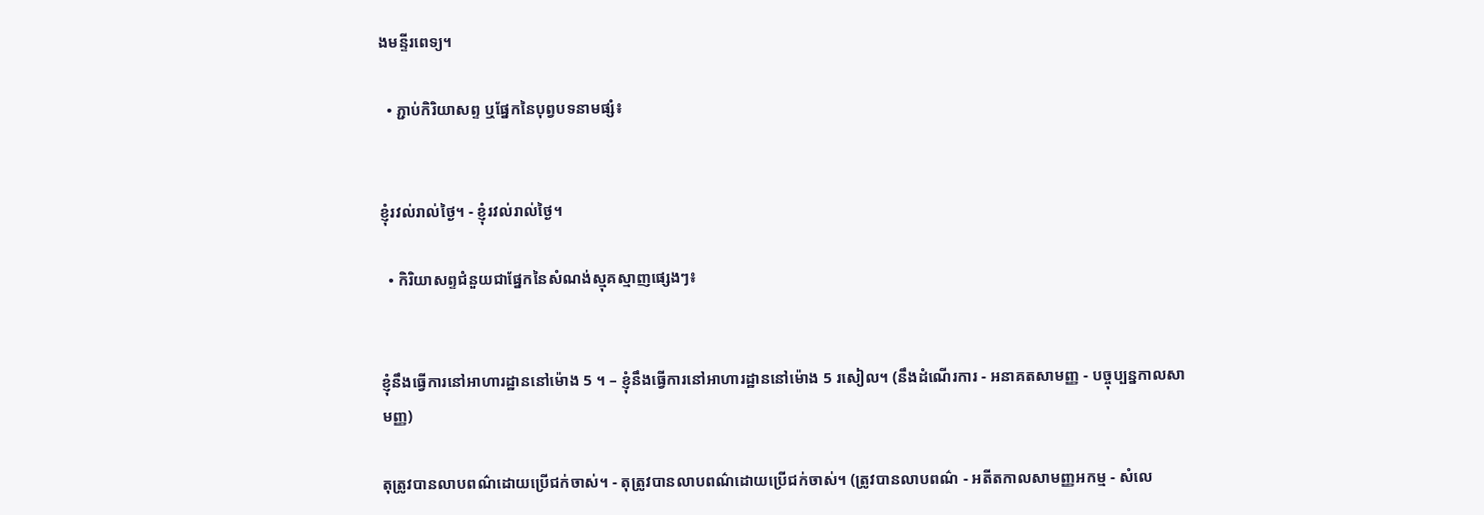ងមន្ទីរពេទ្យ។

  • ភ្ជាប់កិរិយាសព្ទ ឬផ្នែកនៃបុព្វបទនាមផ្សំ៖


ខ្ញុំរវល់រាល់ថ្ងៃ។ - ខ្ញុំរវល់រាល់ថ្ងៃ។

  • កិរិយាសព្ទជំនួយជាផ្នែកនៃសំណង់ស្មុគស្មាញផ្សេងៗ៖


ខ្ញុំនឹងធ្វើការនៅអាហារដ្ឋាននៅម៉ោង 5 ។ – ខ្ញុំនឹងធ្វើការនៅអាហារដ្ឋាននៅម៉ោង 5 រសៀល។ (នឹងដំណើរការ - អនាគតសាមញ្ញ - បច្ចុប្បន្នកាលសាមញ្ញ)

តុត្រូវបានលាបពណ៌ដោយប្រើជក់ចាស់។ - តុត្រូវបានលាបពណ៌ដោយប្រើជក់ចាស់។ (ត្រូវបានលាបពណ៌ - អតីតកាលសាមញ្ញអកម្ម - សំលេ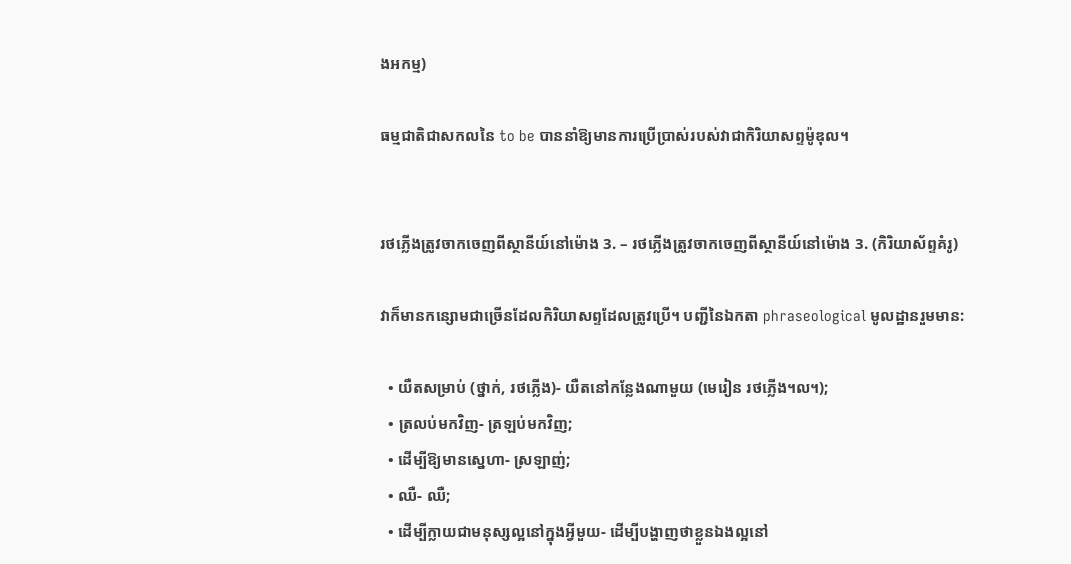ងអកម្ម)

ធម្មជាតិជាសកលនៃ to be បាននាំឱ្យមានការប្រើប្រាស់របស់វាជាកិរិយាសព្ទម៉ូឌុល។


រថភ្លើងត្រូវចាកចេញពីស្ថានីយ៍នៅម៉ោង 3. – រថភ្លើងត្រូវចាកចេញពីស្ថានីយ៍នៅម៉ោង 3. (កិរិយាស័ព្ទគំរូ)

វាក៏មានកន្សោមជាច្រើនដែលកិរិយាសព្ទដែលត្រូវប្រើ។ បញ្ជីនៃឯកតា phraseological មូលដ្ឋានរួមមាន:

  • យឺតសម្រាប់ (ថ្នាក់, រថភ្លើង)- យឺតនៅកន្លែងណាមួយ (មេរៀន រថភ្លើង។ល។);
  • ត្រលប់មកវិញ- ត្រឡប់មកវិញ;
  • ដើម្បីឱ្យមានស្នេហា- ស្រឡាញ់;
  • ឈឺ- ឈឺ;
  • ដើម្បីក្លាយជាមនុស្សល្អនៅក្នុងអ្វីមួយ- ដើម្បីបង្ហាញថាខ្លួនឯងល្អនៅ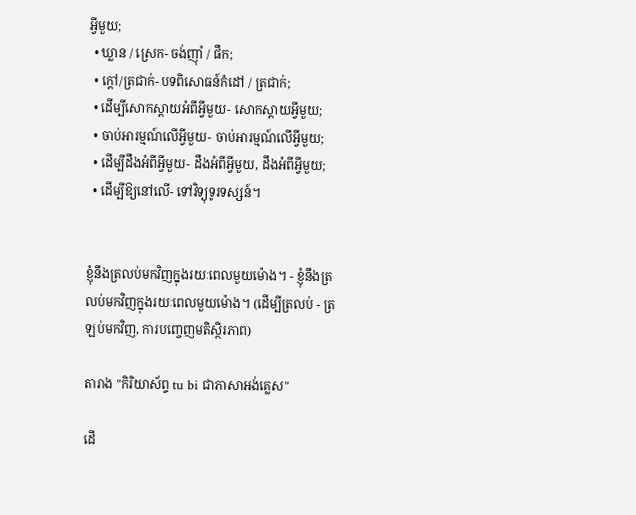អ្វីមួយ;
  • ឃ្លាន / ស្រេក- ចង់ញ៉ាំ / ផឹក;
  • ក្តៅ/ត្រជាក់- បទពិសោធន៍កំដៅ / ត្រជាក់;
  • ដើម្បីសោកស្តាយអំពីអ្វីមួយ- សោកស្តាយអ្វីមួយ;
  • ចាប់អារម្មណ៍លើអ្វីមួយ- ចាប់អារម្មណ៍លើអ្វីមួយ;
  • ដើម្បីដឹងអំពីអ្វីមួយ- ដឹងអំពីអ្វីមួយ, ដឹងអំពីអ្វីមួយ;
  • ដើម្បីឱ្យនៅលើ- ទៅវិទ្យុទូរទស្សន៍។


ខ្ញុំនឹងត្រលប់មកវិញក្នុងរយៈពេលមួយម៉ោង។ - ខ្ញុំនឹងត្រលប់មកវិញក្នុងរយៈពេលមួយម៉ោង។ (ដើម្បីត្រលប់ - ត្រឡប់មកវិញ, ការបញ្ចេញមតិស្ថិរភាព)

តារាង "កិរិយាស័ព្ទ tu bi ជាភាសាអង់គ្លេស"

ដើ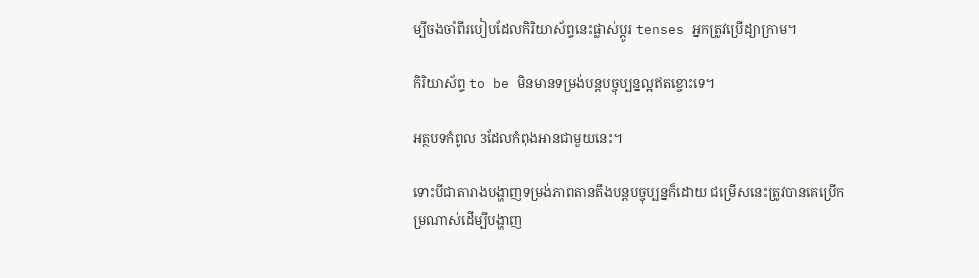ម្បីចងចាំពីរបៀបដែលកិរិយាស័ព្ទនេះផ្លាស់ប្តូរ tenses អ្នកត្រូវប្រើដ្យាក្រាម។

កិរិយាស័ព្ទ to be មិនមានទម្រង់បន្តបច្ចុប្បន្នល្អឥតខ្ចោះទេ។

អត្ថបទកំពូល 3ដែលកំពុងអានជាមួយនេះ។

ទោះបីជាតារាងបង្ហាញទម្រង់ភាពតានតឹងបន្តបច្ចុប្បន្នក៏ដោយ ជម្រើសនេះត្រូវបានគេប្រើកម្រណាស់ដើម្បីបង្ហាញ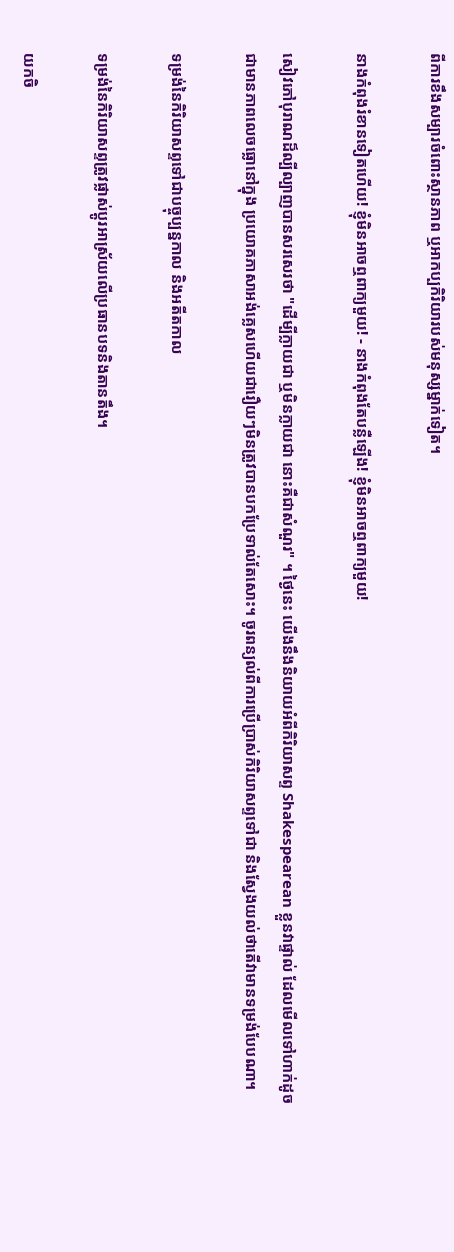ពីការខឹងសម្បារចំពោះស្ថានភាព ឬអាកប្បកិរិយារបស់មនុស្សម្នាក់ទៀត។

នាងកំពុងរំខានទៀតហើយ! ខ្ញុំមិនអាចឮពាក្យមួយ! - នាងកំពុងតែបន្លឺឡើង! ខ្ញុំមិនអាចឮពាក្យមួយ!

សៀវភៅបុរាណដ៏ល្បីល្បាញបានសរសេរថា "ដើម្បីក្លាយជា ឬមិនក្លាយជា នោះគឺជាសំណួរ" ។ ថ្ងៃនេះ យើងនឹងនិយាយអំពីកិរិយាសព្ទ Shakespearean ខ្លួនវាផ្ទាល់ ដែលមើលទៅហាក់ដូចជាមានភាពលេចធ្លោនៅក្នុង ប្រយោគភាសាអង់គ្លេសហើយជារឿយៗមិនត្រូវបានបកប្រែទាល់តែសោះ។ ចូរពន្យល់ពីការប្រើប្រាស់កិរិយាសព្ទទៅជា និងស្វែងយល់ថាតើវាមានទម្រង់បែបណា។

ទម្រង់នៃកិរិយាសព្ទទៅជាបច្ចុប្បន្នកាល និងអតីតកាល

ទម្រង់នៃកិរិយាសព្ទត្រូវផ្លាស់ប្តូរអាស្រ័យលើប្រធានបទនិងតានតឹង។

យកចិ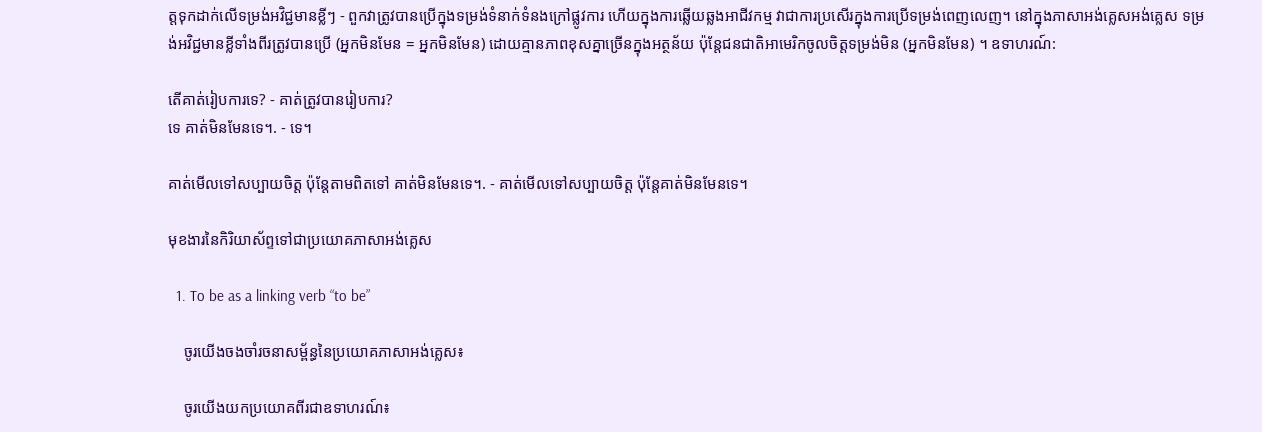ត្តទុកដាក់លើទម្រង់អវិជ្ជមានខ្លីៗ - ពួកវាត្រូវបានប្រើក្នុងទម្រង់ទំនាក់ទំនងក្រៅផ្លូវការ ហើយក្នុងការឆ្លើយឆ្លងអាជីវកម្ម វាជាការប្រសើរក្នុងការប្រើទម្រង់ពេញលេញ។ នៅក្នុងភាសាអង់គ្លេសអង់គ្លេស ទម្រង់អវិជ្ជមានខ្លីទាំងពីរត្រូវបានប្រើ (អ្នកមិនមែន = អ្នកមិនមែន) ដោយគ្មានភាពខុសគ្នាច្រើនក្នុងអត្ថន័យ ប៉ុន្តែជនជាតិអាមេរិកចូលចិត្តទម្រង់មិន (អ្នកមិនមែន) ។ ឧទាហរណ៍:

តើគាត់រៀបការទេ? - គាត់ត្រូវបានរៀបការ?
ទេ គាត់មិនមែនទេ។. - ទេ។

គាត់មើលទៅសប្បាយចិត្ត ប៉ុន្តែតាមពិតទៅ គាត់មិនមែនទេ។. - គាត់មើលទៅសប្បាយចិត្ត ប៉ុន្តែគាត់មិនមែនទេ។

មុខងារនៃកិរិយាស័ព្ទទៅជាប្រយោគភាសាអង់គ្លេស

  1. To be as a linking verb “to be”

    ចូរយើងចងចាំរចនាសម្ព័ន្ធនៃប្រយោគភាសាអង់គ្លេស៖

    ចូរយើងយកប្រយោគពីរជាឧទាហរណ៍៖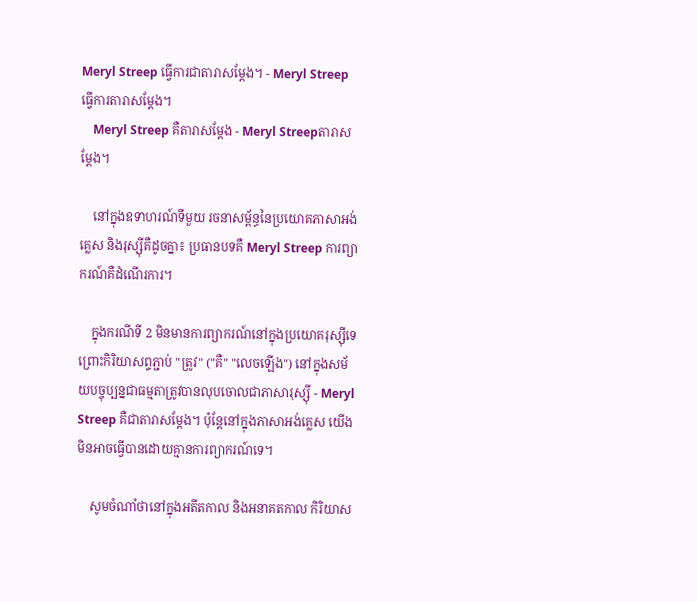Meryl Streep ធ្វើការជាតារាសម្តែង។ - Meryl Streep ធ្វើការតារាសម្តែង។
    Meryl Streep គឺតារាសម្តែង - Meryl Streepតារាសម្តែង។

    នៅក្នុងឧទាហរណ៍ទីមួយ រចនាសម្ព័ន្ធនៃប្រយោគភាសាអង់គ្លេស និងរុស្ស៊ីគឺដូចគ្នា៖ ប្រធានបទគឺ Meryl Streep ការព្យាករណ៍គឺដំណើរការ។

    ក្នុងករណីទី 2 មិនមានការព្យាករណ៍នៅក្នុងប្រយោគរុស្ស៊ីទេព្រោះកិរិយាសព្ទភ្ជាប់ "ត្រូវ" ("គឺ" "លេចឡើង") នៅក្នុងសម័យបច្ចុប្បន្នជាធម្មតាត្រូវបានលុបចោលជាភាសារុស្ស៊ី - Meryl Streep គឺជាតារាសម្តែង។ ប៉ុន្តែនៅក្នុងភាសាអង់គ្លេស យើងមិនអាចធ្វើបានដោយគ្មានការព្យាករណ៍ទេ។

    សូមចំណាំថានៅក្នុងអតីតកាល និងអនាគតកាល កិរិយាស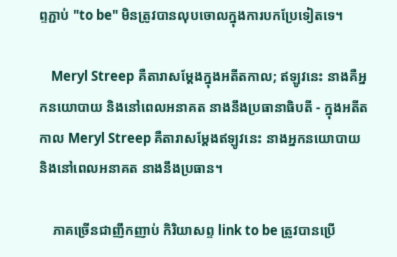ព្ទភ្ជាប់ "to be" មិនត្រូវបានលុបចោលក្នុងការបកប្រែទៀតទេ។

    Meryl Streep គឺតារាសម្តែងក្នុងអតីតកាល; ឥឡូវនេះ នាងគឺអ្នកនយោបាយ និងនៅពេលអនាគត នាងនឹងប្រធានាធិបតី - ក្នុងអតីតកាល Meryl Streep គឺតារាសម្តែងឥឡូវនេះ នាងអ្នកនយោបាយ និងនៅពេលអនាគត នាងនឹងប្រធាន។

    ភាគច្រើនជាញឹកញាប់ កិរិយាសព្ទ link to be ត្រូវបានប្រើ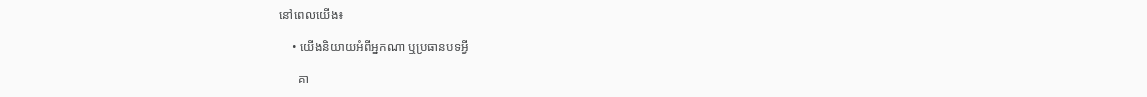នៅពេលយើង៖

    • យើងនិយាយអំពីអ្នកណា ឬប្រធានបទអ្វី

      គា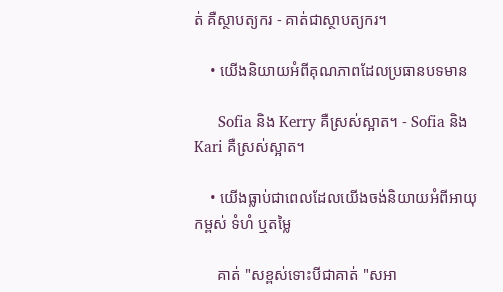ត់ គឺស្ថាបត្យករ - គាត់ជាស្ថាបត្យករ។

    • យើងនិយាយអំពីគុណភាពដែលប្រធានបទមាន

      Sofia និង Kerry គឺស្រស់ស្អាត។ - Sofia និង Kari គឺស្រស់ស្អាត។

    • យើងធ្លាប់ជាពេលដែលយើងចង់និយាយអំពីអាយុ កម្ពស់ ទំហំ ឬតម្លៃ

      គាត់ "សខ្ពស់ទោះបីជាគាត់ "សអា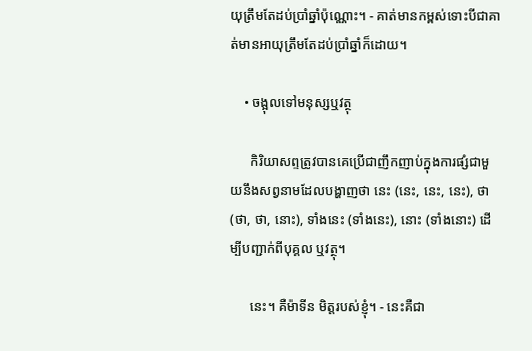យុត្រឹមតែដប់ប្រាំឆ្នាំប៉ុណ្ណោះ។ - គាត់មានកម្ពស់ទោះបីជាគាត់មានអាយុត្រឹមតែដប់ប្រាំឆ្នាំក៏ដោយ។

    • ចង្អុលទៅមនុស្សឬវត្ថុ

      កិរិយាសព្ទត្រូវបានគេប្រើជាញឹកញាប់ក្នុងការផ្សំជាមួយនឹងសព្វនាមដែលបង្ហាញថា នេះ (នេះ, នេះ, នេះ), ថា (ថា, ថា, នោះ), ទាំងនេះ (ទាំងនេះ), នោះ (ទាំងនោះ) ដើម្បីបញ្ជាក់ពីបុគ្គល ឬវត្ថុ។

      នេះ។ គឺម៉ាទីន មិត្តរបស់ខ្ញុំ។ - នេះគឺជា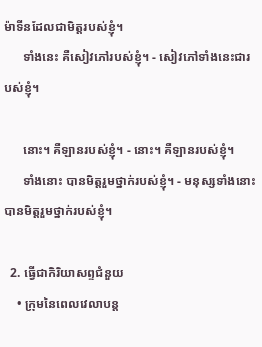ម៉ាទីនដែលជាមិត្តរបស់ខ្ញុំ។
      ទាំងនេះ គឺសៀវភៅរបស់ខ្ញុំ។ - សៀវភៅទាំងនេះជារបស់ខ្ញុំ។

      នោះ។ គឺឡានរបស់ខ្ញុំ។ - នោះ។ គឺឡានរបស់ខ្ញុំ។
      ទាំងនោះ បានមិត្តរួមថ្នាក់របស់ខ្ញុំ។ - មនុស្សទាំងនោះ បានមិត្តរួមថ្នាក់របស់ខ្ញុំ។

  2. ធ្វើជាកិរិយាសព្ទជំនួយ
    • ក្រុមនៃពេលវេលាបន្ត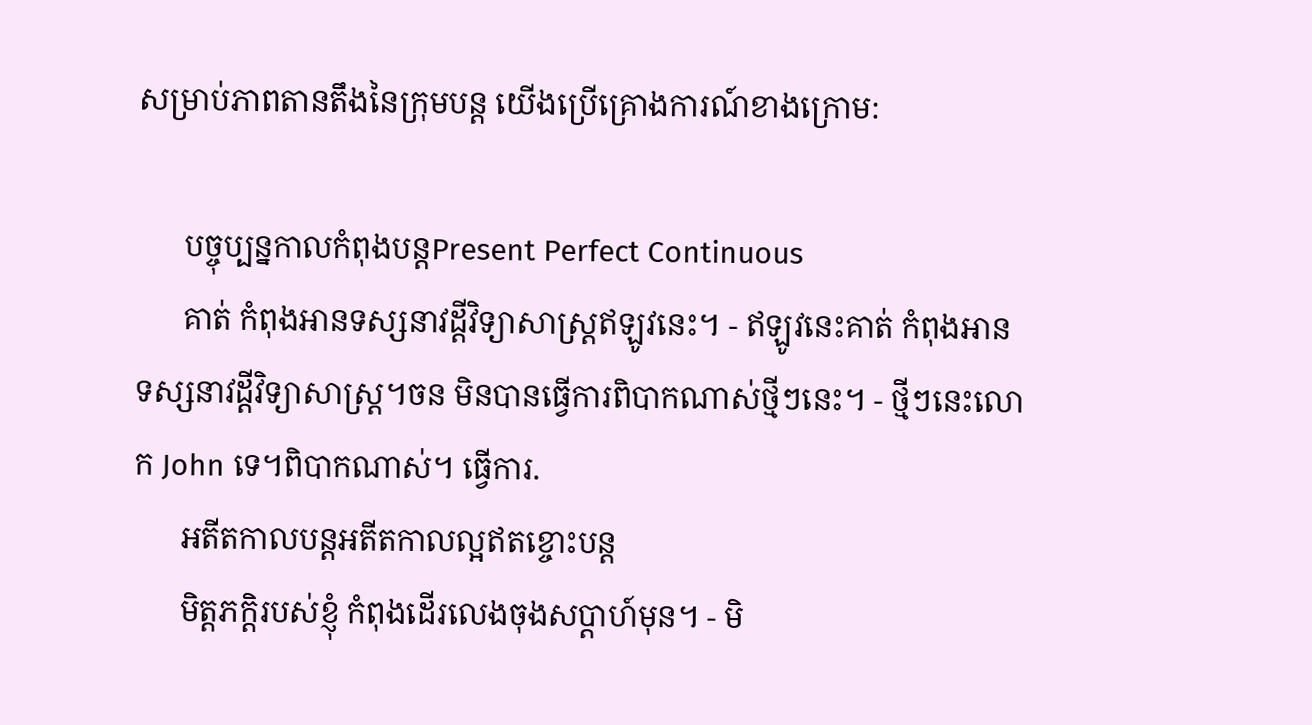សម្រាប់ភាពតានតឹងនៃក្រុមបន្ត យើងប្រើគ្រោងការណ៍ខាងក្រោម:

      បច្ចុប្បន្នកាលកំពុងបន្តPresent Perfect Continuous
      គាត់ កំពុងអានទស្សនាវដ្តីវិទ្យាសាស្ត្រឥឡូវនេះ។ - ឥឡូវនេះគាត់ កំពុងអានទស្សនាវដ្តីវិទ្យាសាស្ត្រ។ចន មិនបានធ្វើការពិបាកណាស់ថ្មីៗនេះ។ - ថ្មីៗនេះលោក John ទេ។ពិបាកណាស់។ ធ្វើការ.
      អតីតកាលបន្តអតីតកាលល្អឥតខ្ចោះបន្ត
      មិត្តភក្តិរបស់ខ្ញុំ កំពុងដើរលេងចុងសប្តាហ៍មុន។ - មិ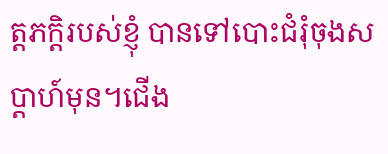ត្តភក្តិរបស់ខ្ញុំ បានទៅបោះជំរុំចុងសប្តាហ៍មុន។ជើង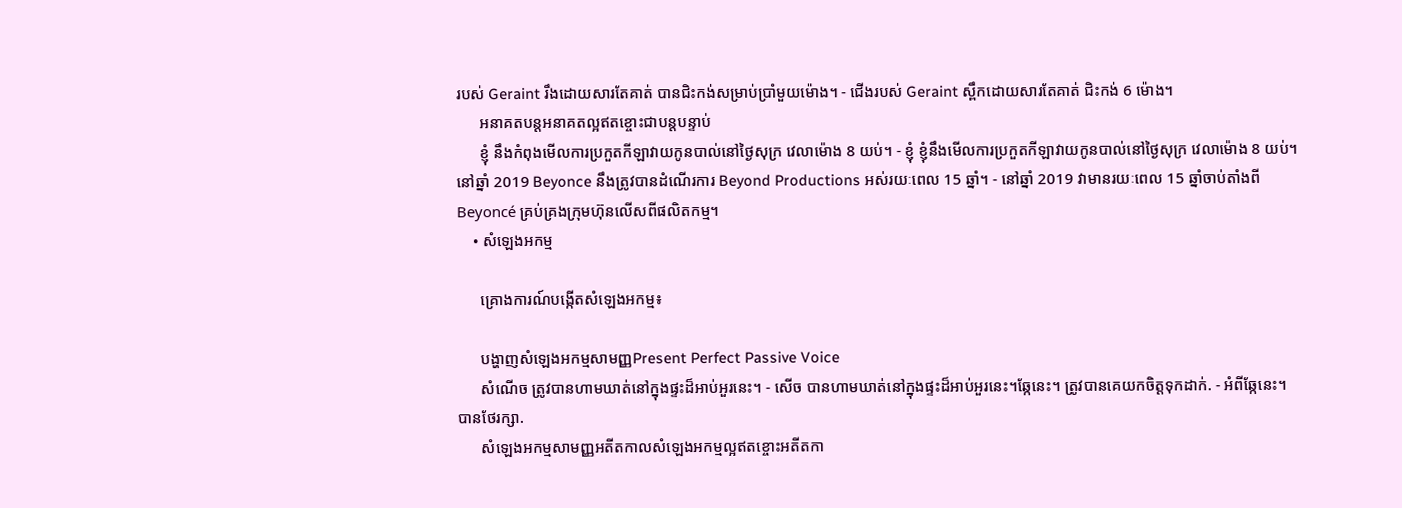របស់ Geraint រឹងដោយសារតែគាត់ បានជិះកង់សម្រាប់ប្រាំមួយម៉ោង។ - ជើងរបស់ Geraint ស្ពឹកដោយសារតែគាត់ ជិះកង់ 6 ម៉ោង។
      អនាគតបន្តអនាគតល្អឥតខ្ចោះជាបន្តបន្ទាប់
      ខ្ញុំ នឹងកំពុងមើលការប្រកួតកីឡាវាយកូនបាល់នៅថ្ងៃសុក្រ វេលាម៉ោង 8 យប់។ - ខ្ញុំ ខ្ញុំនឹងមើលការប្រកួតកីឡាវាយកូនបាល់នៅថ្ងៃសុក្រ វេលាម៉ោង 8 យប់។នៅឆ្នាំ 2019 Beyonce នឹងត្រូវបានដំណើរការ Beyond Productions អស់រយៈពេល 15 ឆ្នាំ។ - នៅឆ្នាំ 2019 វាមានរយៈពេល 15 ឆ្នាំចាប់តាំងពី Beyoncé គ្រប់គ្រងក្រុមហ៊ុនលើសពីផលិតកម្ម។
    • សំឡេងអកម្ម

      គ្រោងការណ៍បង្កើតសំឡេងអកម្ម៖

      បង្ហាញសំឡេងអកម្មសាមញ្ញPresent Perfect Passive Voice
      សំណើច ត្រូវបានហាមឃាត់នៅក្នុងផ្ទះដ៏អាប់អួរនេះ។ - សើច បានហាមឃាត់នៅក្នុងផ្ទះដ៏អាប់អួរនេះ។ឆ្កែនេះ។ ត្រូវបានគេយកចិត្តទុកដាក់. - អំពីឆ្កែនេះ។ បានថែរក្សា.
      សំឡេងអកម្មសាមញ្ញអតីតកាលសំឡេងអកម្មល្អឥតខ្ចោះអតីតកា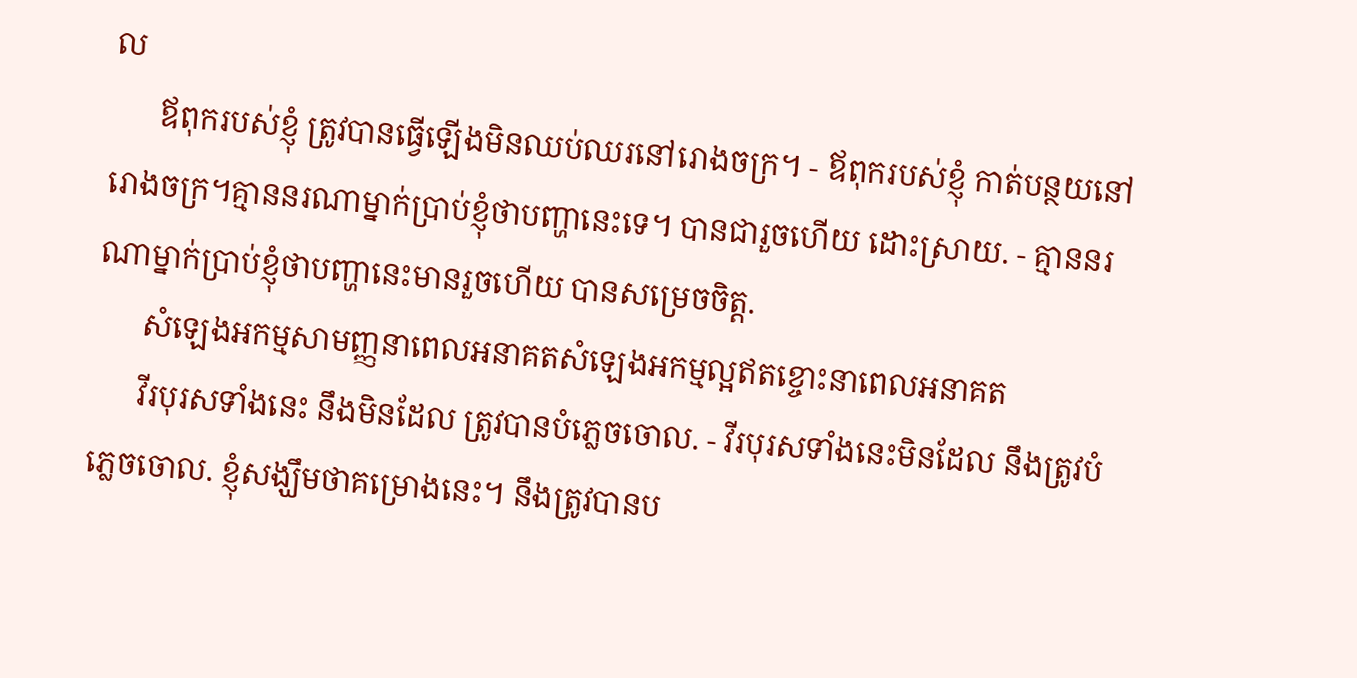ល
      ឪពុករបស់ខ្ញុំ ត្រូវបានធ្វើឡើងមិនឈប់ឈរនៅរោងចក្រ។ - ឪពុករបស់ខ្ញុំ កាត់បន្ថយនៅរោងចក្រ។គ្មាននរណាម្នាក់ប្រាប់ខ្ញុំថាបញ្ហានេះទេ។ បានជារួចហើយ ដោះស្រាយ. - គ្មាននរណាម្នាក់ប្រាប់ខ្ញុំថាបញ្ហានេះមានរួចហើយ បានសម្រេចចិត្ត.
      សំឡេងអកម្មសាមញ្ញនាពេលអនាគតសំឡេងអកម្មល្អឥតខ្ចោះនាពេលអនាគត
      វីរបុរសទាំងនេះ នឹងមិនដែល ត្រូវបានបំភ្លេចចោល. - វីរបុរសទាំងនេះមិនដែល នឹងត្រូវបំភ្លេចចោល. ខ្ញុំសង្ឃឹមថាគម្រោងនេះ។ នឹងត្រូវបានប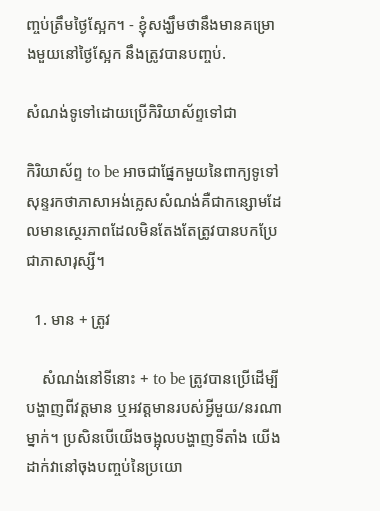ញ្ចប់ត្រឹមថ្ងៃស្អែក។ - ខ្ញុំសង្ឃឹមថានឹងមានគម្រោងមួយនៅថ្ងៃស្អែក នឹងត្រូវបានបញ្ចប់.

សំណង់ទូទៅដោយប្រើកិរិយាស័ព្ទទៅជា

កិរិយាស័ព្ទ to be អាចជាផ្នែកមួយនៃពាក្យទូទៅ សុន្ទរកថាភាសាអង់គ្លេសសំណង់គឺជាកន្សោមដែលមានស្ថេរភាពដែលមិនតែងតែត្រូវបានបកប្រែជាភាសារុស្សី។

  1. មាន + ត្រូវ

    សំណង់នៅទីនោះ + to be ត្រូវបានប្រើដើម្បីបង្ហាញពីវត្តមាន ឬអវត្តមានរបស់អ្វីមួយ/នរណាម្នាក់។ ប្រសិនបើយើងចង្អុលបង្ហាញទីតាំង យើងដាក់វានៅចុងបញ្ចប់នៃប្រយោ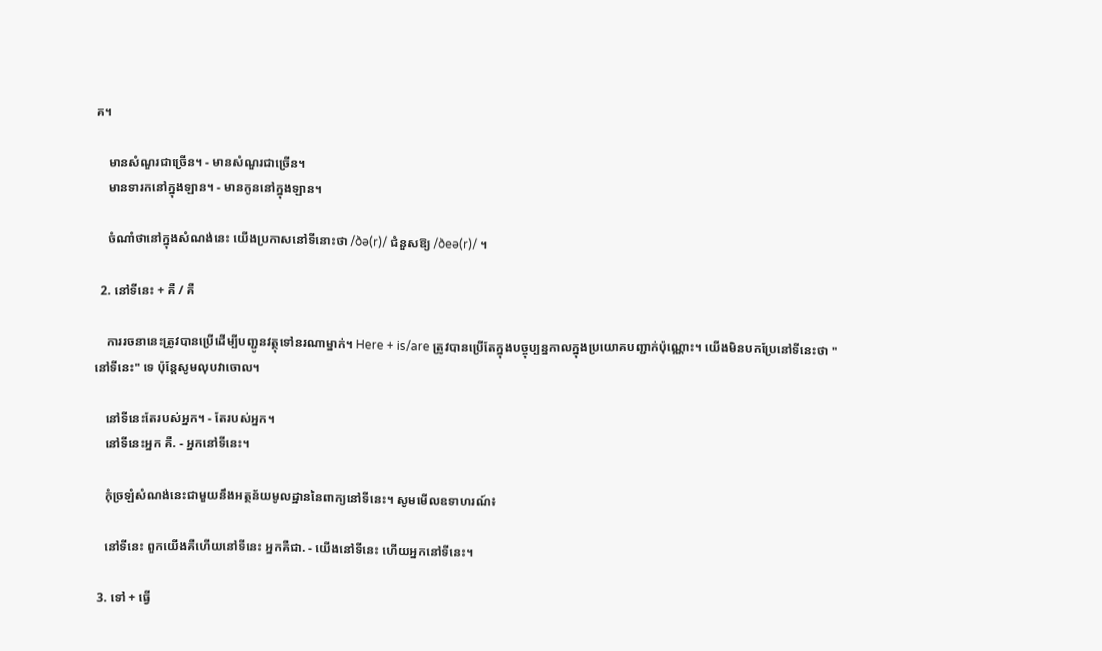គ។

    មានសំណួរជាច្រើន។ - មានសំណួរជាច្រើន។
    មានទារកនៅក្នុងឡាន។ - មានកូននៅក្នុងឡាន។

    ចំណាំថានៅក្នុងសំណង់នេះ យើងប្រកាសនៅទីនោះថា /ðə(r)/ ជំនួសឱ្យ /ðeə(r)/ ។

  2. នៅទីនេះ + គឺ / គឺ

    ការរចនានេះត្រូវបានប្រើដើម្បីបញ្ជូនវត្ថុទៅនរណាម្នាក់។ Here + is/are ត្រូវបានប្រើតែក្នុងបច្ចុប្បន្នកាលក្នុងប្រយោគបញ្ជាក់ប៉ុណ្ណោះ។ យើងមិនបកប្រែនៅទីនេះថា "នៅទីនេះ" ទេ ប៉ុន្តែសូមលុបវាចោល។

    នៅទីនេះតែរបស់អ្នក។ - តែរបស់អ្នក។
    នៅទីនេះអ្នក គឺ. - អ្នកនៅទីនេះ។

    កុំច្រឡំសំណង់នេះជាមួយនឹងអត្ថន័យមូលដ្ឋាននៃពាក្យនៅទីនេះ។ សូមមើលឧទាហរណ៍៖

    នៅទីនេះ ពួកយើងគឺហើយនៅទីនេះ អ្នកគឺជា. - យើងនៅទីនេះ ហើយអ្នកនៅទីនេះ។

  3. ទៅ + ធ្វើ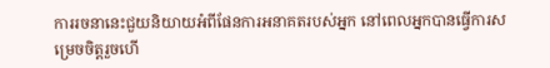ការរចនានេះជួយនិយាយអំពីផែនការអនាគតរបស់អ្នក នៅពេលអ្នកបានធ្វើការសម្រេចចិត្តរួចហើ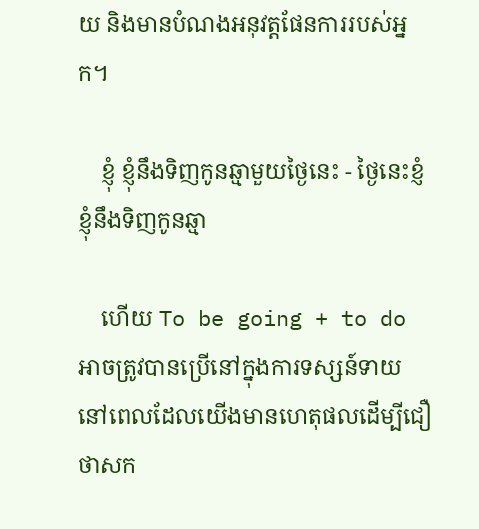យ និងមានបំណងអនុវត្តផែនការរបស់អ្នក។

    ខ្ញុំ ខ្ញុំនឹងទិញកូនឆ្មាមួយថ្ងៃនេះ - ថ្ងៃនេះខ្ញំ ខ្ញុំនឹងទិញកូនឆ្មា

    ហើយ To be going + to do អាចត្រូវបានប្រើនៅក្នុងការទស្សន៍ទាយ នៅពេលដែលយើងមានហេតុផលដើម្បីជឿថាសក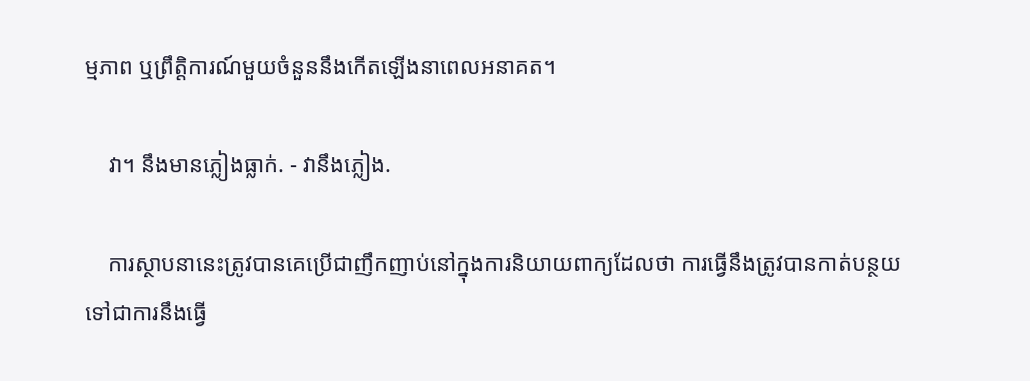ម្មភាព ឬព្រឹត្តិការណ៍មួយចំនួននឹងកើតឡើងនាពេលអនាគត។

    វា។ នឹងមានភ្លៀងធ្លាក់. - វានឹងភ្លៀង.

    ការស្ថាបនានេះត្រូវបានគេប្រើជាញឹកញាប់នៅក្នុងការនិយាយពាក្យដែលថា ការធ្វើនឹងត្រូវបានកាត់បន្ថយទៅជាការនឹងធ្វើ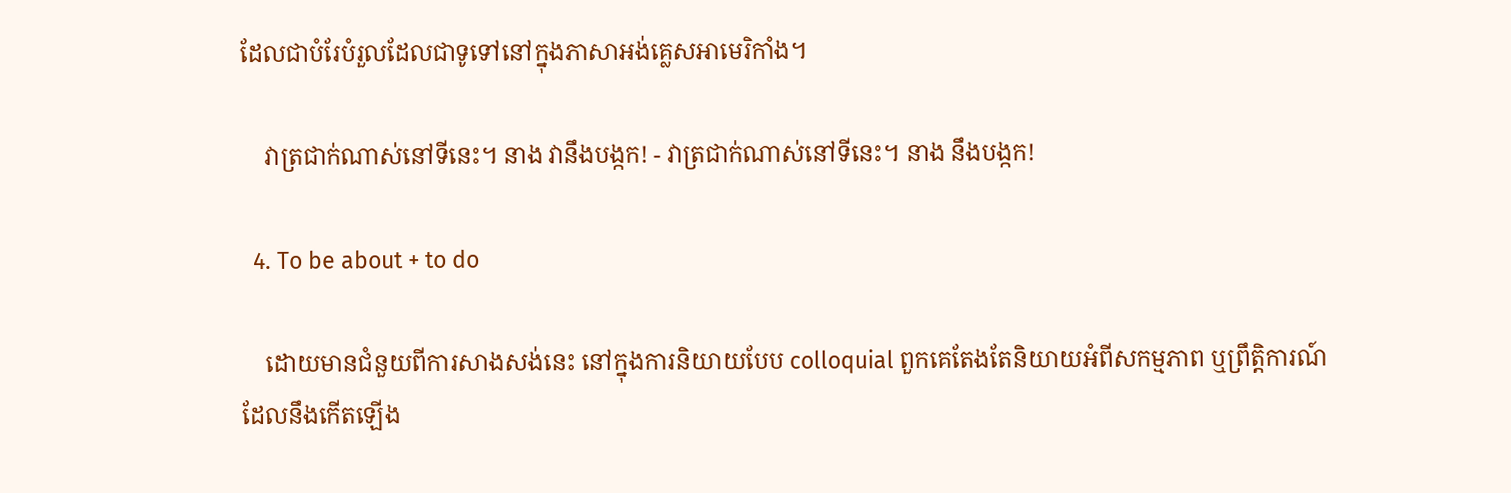ដែលជាបំរែបំរួលដែលជាទូទៅនៅក្នុងភាសាអង់គ្លេសអាមេរិកាំង។

    វាត្រជាក់ណាស់នៅទីនេះ។ នាង វានឹងបង្កក! - វាត្រជាក់ណាស់នៅទីនេះ។ នាង នឹងបង្កក!

  4. To be about + to do

    ដោយមានជំនួយពីការសាងសង់នេះ នៅក្នុងការនិយាយបែប colloquial ពួកគេតែងតែនិយាយអំពីសកម្មភាព ឬព្រឹត្តិការណ៍ដែលនឹងកើតឡើង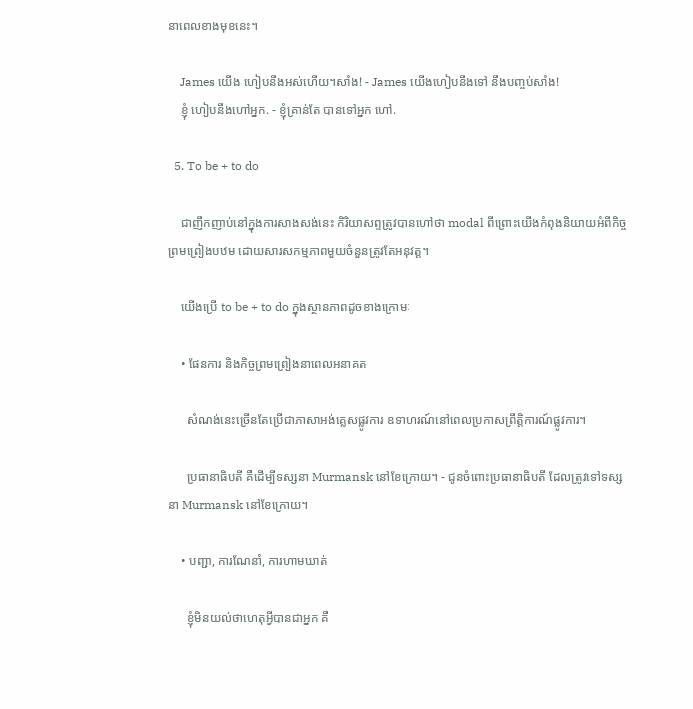នាពេលខាងមុខនេះ។

    James យើង ហៀបនឹងអស់ហើយ។សាំង! - James យើងហៀបនឹងទៅ នឹងបញ្ចប់សាំង!
    ខ្ញុំ ហៀបនឹងហៅអ្នក. - ខ្ញុំគ្រាន់តែ បានទៅអ្នក ហៅ.

  5. To be + to do

    ជាញឹកញាប់នៅក្នុងការសាងសង់នេះ កិរិយាសព្ទត្រូវបានហៅថា modal ពីព្រោះយើងកំពុងនិយាយអំពីកិច្ចព្រមព្រៀងបឋម ដោយសារសកម្មភាពមួយចំនួនត្រូវតែអនុវត្ត។

    យើងប្រើ to be + to do ក្នុងស្ថានភាពដូចខាងក្រោមៈ

    • ផែនការ និងកិច្ចព្រមព្រៀងនាពេលអនាគត

      សំណង់នេះច្រើនតែប្រើជាភាសាអង់គ្លេសផ្លូវការ ឧទាហរណ៍នៅពេលប្រកាសព្រឹត្តិការណ៍ផ្លូវការ។

      ប្រធានាធិបតី គឺដើម្បីទស្សនា Murmansk នៅខែក្រោយ។ - ជូនចំពោះប្រធានាធិបតី ដែលត្រូវទៅទស្សនា Murmansk នៅខែក្រោយ។

    • បញ្ជា, ការណែនាំ, ការហាមឃាត់

      ខ្ញុំមិនយល់ថាហេតុអ្វីបានជាអ្នក គឺ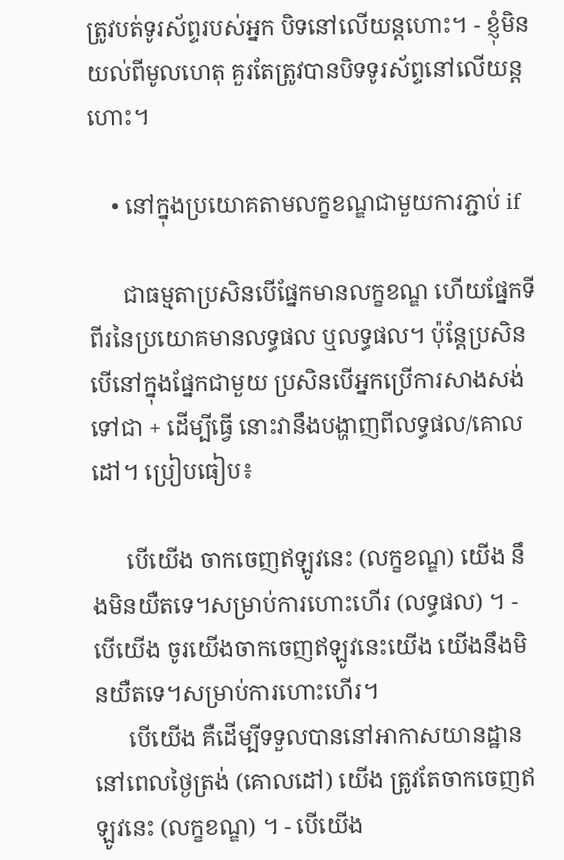ត្រូវបត់ទូរស័ព្ទរបស់អ្នក បិទនៅលើយន្តហោះ។ - ខ្ញុំមិនយល់ពីមូលហេតុ គួរតែត្រូវបានបិទទូរស័ព្ទនៅលើយន្តហោះ។

    • នៅក្នុងប្រយោគតាមលក្ខខណ្ឌជាមួយការភ្ជាប់ if

      ជាធម្មតាប្រសិនបើផ្នែកមានលក្ខខណ្ឌ ហើយផ្នែកទីពីរនៃប្រយោគមានលទ្ធផល ឬលទ្ធផល។ ប៉ុន្តែប្រសិនបើនៅក្នុងផ្នែកជាមួយ ប្រសិនបើអ្នកប្រើការសាងសង់ទៅជា + ដើម្បីធ្វើ នោះវានឹងបង្ហាញពីលទ្ធផល/គោលដៅ។ ប្រៀបធៀប៖

      បើយើង ចាកចេញឥឡូវនេះ (លក្ខខណ្ឌ) យើង នឹងមិនយឺតទេ។សម្រាប់ការហោះហើរ (លទ្ធផល) ។ - បើយើង ចូរយើងចាកចេញឥឡូវនេះយើង យើងនឹងមិនយឺតទេ។សម្រាប់ការហោះហើរ។
      បើយើង គឺដើម្បីទទួលបាននៅអាកាសយានដ្ឋាននៅពេលថ្ងៃត្រង់ (គោលដៅ) យើង ត្រូវតែចាកចេញឥឡូវនេះ (លក្ខខណ្ឌ) ។ - បើយើង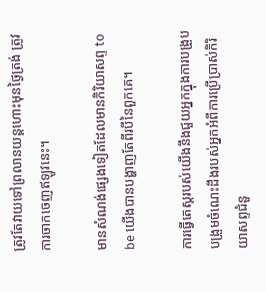ត្រូវតែវាយទៅព្រលានយន្តហោះមុនថ្ងៃត្រង់ ត្រូវការចាកចេញឥឡូវនេះ។

មានសំណង់ផ្សេងទៀតដែលមានកិរិយាសព្ទ to be យើងបានបង្ហាញតែពីរបីនៃពួកគេ។

ការធ្វើតេស្តរបស់យើងនឹងជួយអ្នកក្នុងការបង្រួបបង្រួមចំណេះដឹងរបស់អ្នកអំពីការប្រើប្រាស់កិរិយាសព្ទជំនួ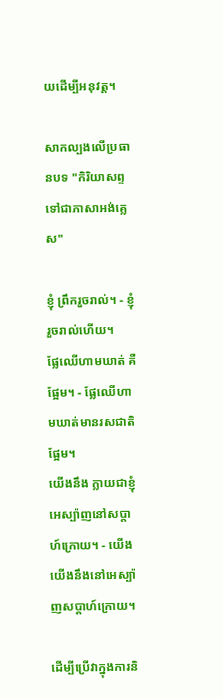យដើម្បីអនុវត្ត។

សាកល្បងលើប្រធានបទ "កិរិយាសព្ទទៅជាភាសាអង់គ្លេស"

ខ្ញុំ ព្រឹករួចរាល់។ - ខ្ញុំរួចរាល់ហើយ។
ផ្លែឈើហាមឃាត់ គឺផ្អែម។ - ផ្លែឈើហាមឃាត់មានរសជាតិផ្អែម។
យើងនឹង ក្លាយជាខ្ញុំអេស្ប៉ាញនៅសប្តាហ៍ក្រោយ។ - យើង
យើងនឹងនៅអេស្ប៉ាញសប្តាហ៍ក្រោយ។

ដើម្បីប្រើវាក្នុងការនិ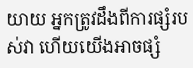យាយ អ្នកត្រូវដឹងពីការផ្សំរបស់វា ហើយយើងអាចផ្សំ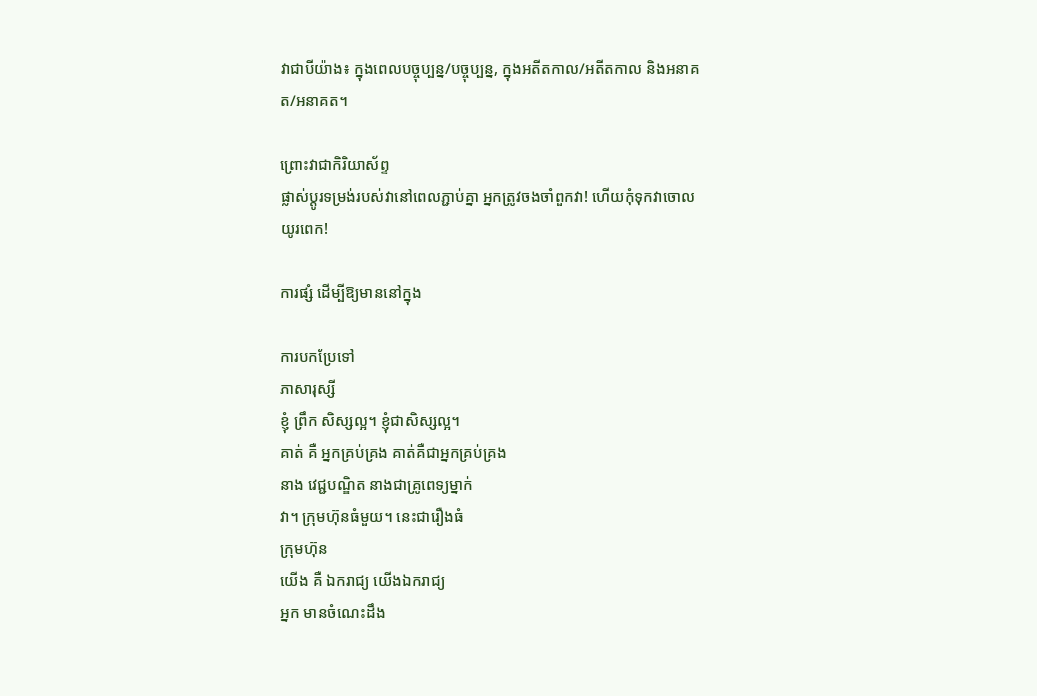វាជាបីយ៉ាង៖ ក្នុងពេលបច្ចុប្បន្ន/បច្ចុប្បន្ន, ក្នុងអតីតកាល/អតីតកាល និងអនាគត/អនាគត។

ព្រោះវាជាកិរិយាស័ព្ទ
ផ្លាស់ប្តូរទម្រង់របស់វានៅពេលភ្ជាប់គ្នា អ្នកត្រូវចងចាំពួកវា! ហើយកុំទុកវាចោលយូរពេក!

ការផ្សំ ដើម្បីឱ្យមាននៅក្នុង

ការបកប្រែទៅ
ភាសារុស្សី
ខ្ញុំ ព្រឹក សិស្សល្អ។ ខ្ញុំជាសិស្សល្អ។
គាត់ គឺ អ្នកគ្រប់គ្រង គាត់គឺជាអ្នកគ្រប់គ្រង
នាង វេជ្ជបណ្ឌិត នាងជាគ្រូពេទ្យម្នាក់
វា។ ក្រុមហ៊ុនធំមួយ។ នេះជារឿងធំ
ក្រុមហ៊ុន
យើង គឺ ឯករាជ្យ យើងឯករាជ្យ
អ្នក មានចំណេះដឹង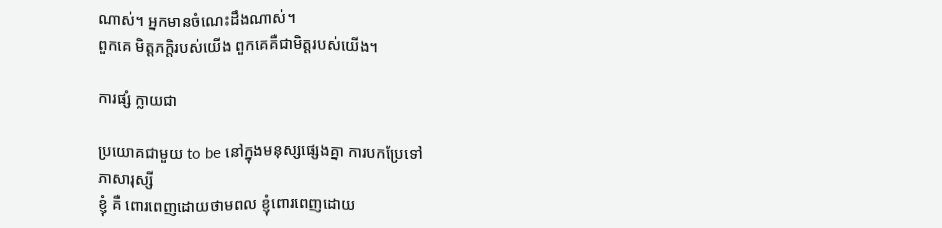ណាស់។ អ្នកមានចំណេះដឹងណាស់។
ពួកគេ មិត្តភក្តិរបស់យើង ពួកគេគឺជាមិត្តរបស់យើង។

ការផ្សំ ក្លាយជា

ប្រយោគជាមួយ to be នៅក្នុងមនុស្សផ្សេងគ្នា ការបកប្រែទៅ
ភាសារុស្សី
ខ្ញុំ គឺ ពោរពេញដោយថាមពល ខ្ញុំពោរពេញដោយ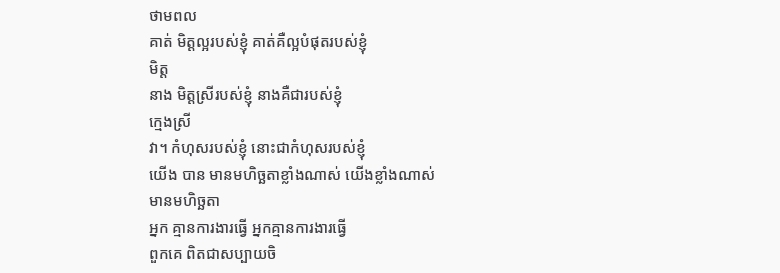ថាមពល
គាត់ មិត្តល្អរបស់ខ្ញុំ គាត់គឺល្អបំផុតរបស់ខ្ញុំ
មិត្ត
នាង មិត្តស្រីរបស់ខ្ញុំ នាងគឺជារបស់ខ្ញុំ
ក្មេងស្រី
វា។ កំហុសរបស់ខ្ញុំ នោះជាកំហុសរបស់ខ្ញុំ
យើង បាន មានមហិច្ឆតាខ្លាំងណាស់ យើងខ្លាំងណាស់
មានមហិច្ឆតា
អ្នក គ្មានការងារធ្វើ អ្នកគ្មានការងារធ្វើ
ពួកគេ ពិតជាសប្បាយចិ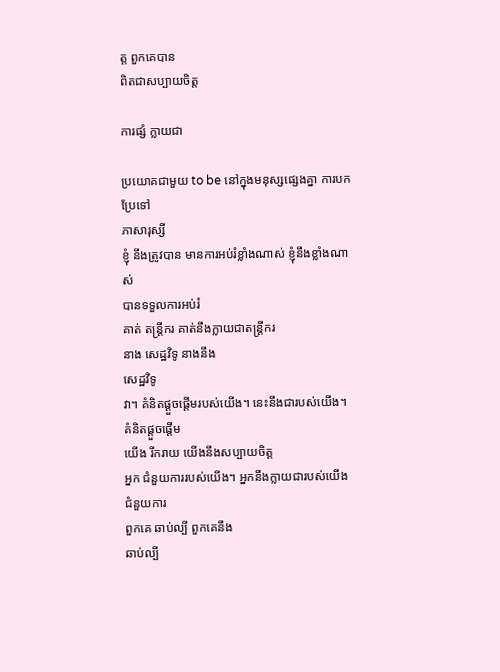ត្ត ពួកគេបាន
ពិតជាសប្បាយចិត្ត

ការផ្សំ ក្លាយជា

ប្រយោគជាមួយ to be នៅក្នុងមនុស្សផ្សេងគ្នា ការបកប្រែទៅ
ភាសារុស្សី
ខ្ញុំ នឹងត្រូវបាន មានការអប់រំខ្លាំងណាស់ ខ្ញុំនឹងខ្លាំងណាស់
បានទទួលការអប់រំ
គាត់ តន្ត្រីករ គាត់នឹងក្លាយជាតន្ត្រីករ
នាង សេដ្ឋវិទូ នាងនឹង
សេដ្ឋវិទូ
វា។ គំនិតផ្តួចផ្តើមរបស់យើង។ នេះនឹងជារបស់យើង។
គំនិតផ្តួចផ្តើម
យើង រីករាយ យើងនឹងសប្បាយចិត្ត
អ្នក ជំនួយការរបស់យើង។ អ្នកនឹងក្លាយជារបស់យើង
ជំនួយការ
ពួកគេ ឆាប់ល្បី ពួកគេនឹង
ឆាប់ល្បី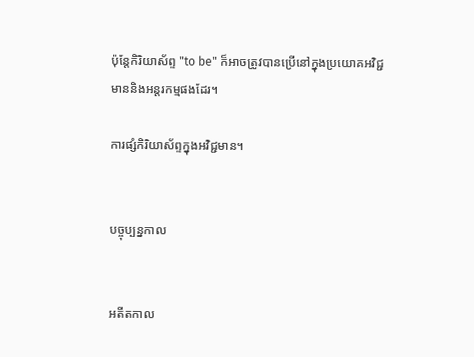ប៉ុន្តែកិរិយាស័ព្ទ "to be" ក៏អាចត្រូវបានប្រើនៅក្នុងប្រយោគអវិជ្ជមាននិងអន្តរកម្មផងដែរ។

ការផ្សំកិរិយាស័ព្ទក្នុងអវិជ្ជមាន។


បច្ចុប្បន្នកាល


អតីតកាល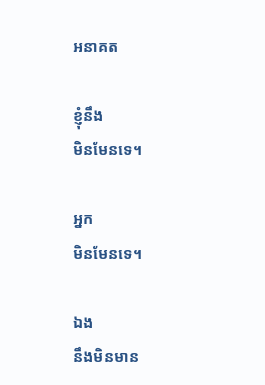អនាគត

ខ្ញុំនឹង
មិនមែនទេ។

អ្នក
មិនមែនទេ។

ឯង
នឹងមិនមាន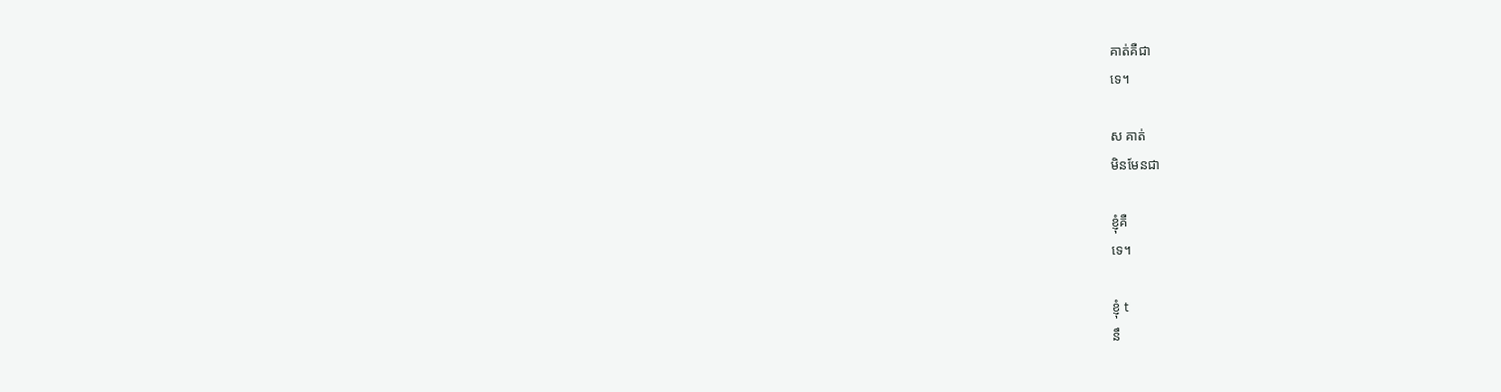គាត់គឺជា
ទេ។

ស គាត់
មិនមែនជា

ខ្ញុំគឺ
ទេ។

ខ្ញុំ t
នឹ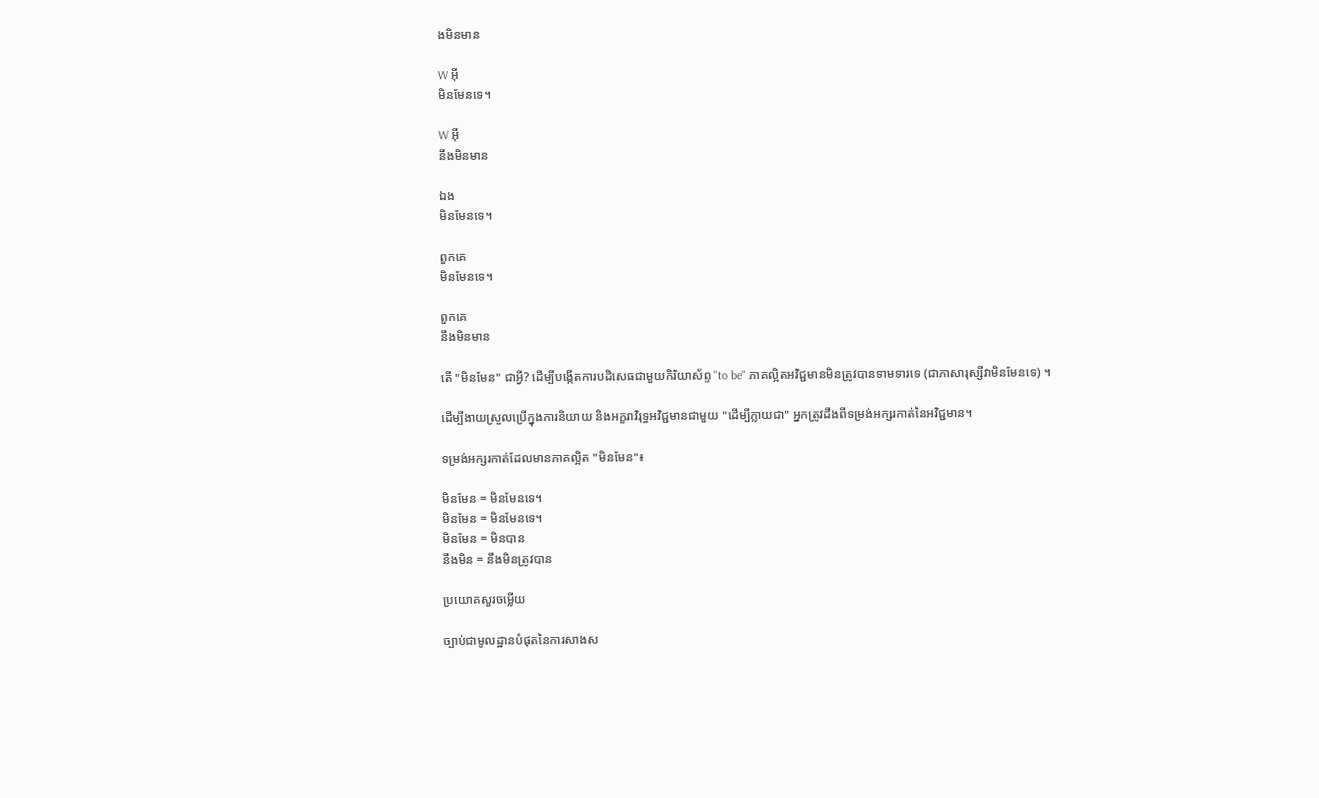ងមិនមាន

W អ៊ី
មិនមែនទេ។

W អ៊ី
នឹងមិនមាន

ឯង
មិនមែនទេ។

ពួកគេ
មិនមែនទេ។

ពួកគេ
នឹងមិនមាន

តើ "មិនមែន" ជាអ្វី? ដើម្បីបង្កើតការបដិសេធជាមួយកិរិយាស័ព្ទ "to be" ភាគល្អិតអវិជ្ជមានមិនត្រូវបានទាមទារទេ (ជាភាសារុស្សីវាមិនមែនទេ) ។

ដើម្បីងាយស្រួលប្រើក្នុងការនិយាយ និងអក្ខរាវិរុទ្ធអវិជ្ជមានជាមួយ "ដើម្បីក្លាយជា" អ្នកត្រូវដឹងពីទម្រង់អក្សរកាត់នៃអវិជ្ជមាន។

ទម្រង់អក្សរកាត់ដែលមានភាគល្អិត "មិនមែន"៖

មិនមែន = មិនមែនទេ។
មិនមែន = មិនមែនទេ។
មិនមែន = មិនបាន
នឹងមិន = នឹងមិនត្រូវបាន

ប្រយោគសួរចម្លើយ

ច្បាប់ជាមូលដ្ឋានបំផុតនៃការសាងស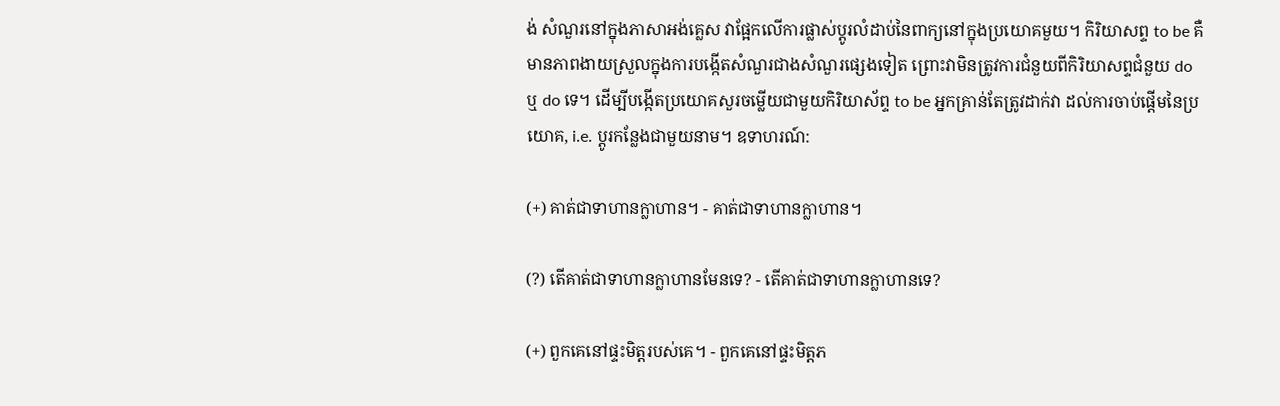ង់ សំណួរនៅក្នុងភាសាអង់គ្លេស វាផ្អែកលើការផ្លាស់ប្តូរលំដាប់នៃពាក្យនៅក្នុងប្រយោគមួយ។ កិរិយាសព្ទ to be គឺមានភាពងាយស្រួលក្នុងការបង្កើតសំណួរជាងសំណួរផ្សេងទៀត ព្រោះវាមិនត្រូវការជំនួយពីកិរិយាសព្ទជំនួយ do ឬ do ទេ។ ដើម្បីបង្កើតប្រយោគសួរចម្លើយជាមួយកិរិយាស័ព្ទ to be អ្នកគ្រាន់តែត្រូវដាក់វា ដល់ការចាប់ផ្តើមនៃប្រយោគ, i.e. ប្តូរកន្លែងជាមួយនាម។ ឧទាហរណ៍:

(+) គាត់ជាទាហានក្លាហាន។ - គាត់ជាទាហានក្លាហាន។

(?) តើគាត់ជាទាហានក្លាហានមែនទេ? - តើគាត់ជាទាហានក្លាហានទេ?

(+) ពួកគេនៅផ្ទះមិត្តរបស់គេ។ - ពួកគេនៅផ្ទះមិត្តភ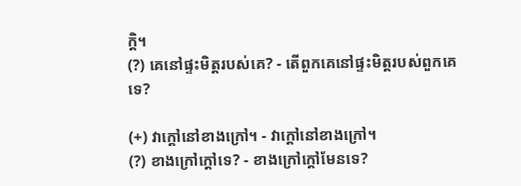ក្តិ។
(?) គេនៅផ្ទះមិត្តរបស់គេ? - តើពួកគេនៅផ្ទះមិត្តរបស់ពួកគេទេ?

(+) វាក្តៅនៅខាងក្រៅ។ - វាក្តៅនៅខាងក្រៅ។
(?) ខាងក្រៅក្តៅទេ? - ខាងក្រៅក្តៅមែនទេ?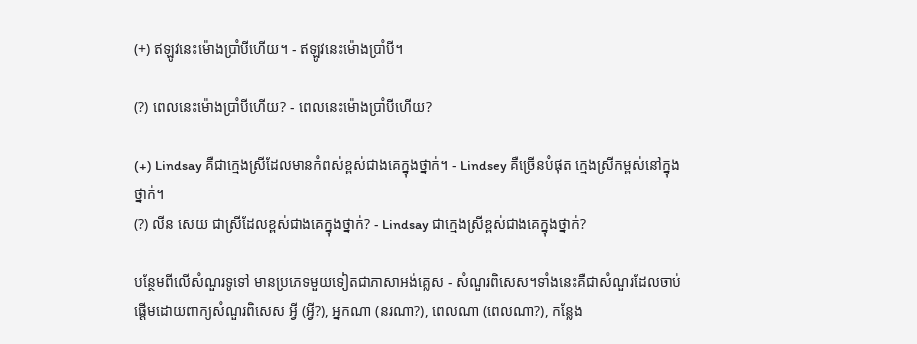(+) ឥឡូវនេះម៉ោងប្រាំបីហើយ។ - ឥឡូវនេះម៉ោងប្រាំបី។

(?) ពេលនេះម៉ោងប្រាំបីហើយ? - ពេលនេះម៉ោងប្រាំបីហើយ?

(+) Lindsay គឺជាក្មេងស្រីដែលមានកំពស់ខ្ពស់ជាងគេក្នុងថ្នាក់។ - Lindsey គឺច្រើនបំផុត ក្មេងស្រីកម្ពស់នៅក្នុងថ្នាក់។
(?) លីន សេយ ជាស្រីដែលខ្ពស់ជាងគេក្នុងថ្នាក់? - Lindsay ជាក្មេងស្រីខ្ពស់ជាងគេក្នុងថ្នាក់?

បន្ថែមពីលើសំណួរទូទៅ មានប្រភេទមួយទៀតជាភាសាអង់គ្លេស - សំណួរពិសេស។ទាំងនេះគឺជាសំណួរដែលចាប់ផ្តើមដោយពាក្យសំណួរពិសេស អ្វី (អ្វី?), អ្នកណា (នរណា?), ពេលណា (ពេលណា?), កន្លែង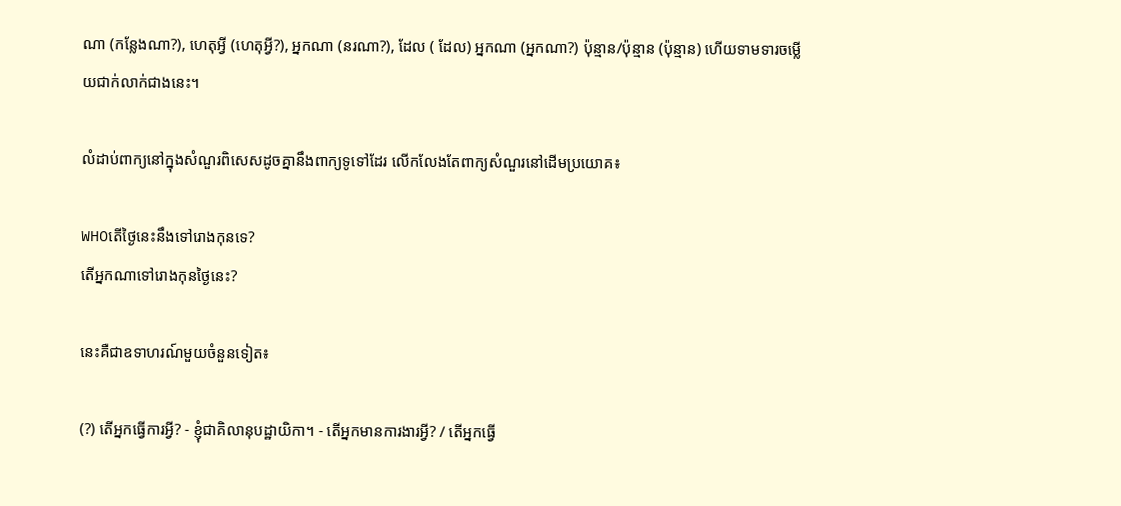ណា (កន្លែងណា?), ហេតុអ្វី (ហេតុអ្វី?), អ្នកណា (នរណា?), ដែល ( ដែល) អ្នកណា (អ្នកណា?) ប៉ុន្មាន/ប៉ុន្មាន (ប៉ុន្មាន) ហើយទាមទារចម្លើយជាក់លាក់ជាងនេះ។

លំដាប់ពាក្យនៅក្នុងសំណួរពិសេសដូចគ្នានឹងពាក្យទូទៅដែរ លើកលែងតែពាក្យសំណួរនៅដើមប្រយោគ៖

WHOតើថ្ងៃនេះនឹងទៅរោងកុនទេ?
តើអ្នកណាទៅរោងកុនថ្ងៃនេះ?

នេះគឺជាឧទាហរណ៍មួយចំនួនទៀត៖

(?) តើអ្នកធ្វើការអ្វី? - ខ្ញុំជាគិលានុបដ្ឋាយិកា។ - តើអ្នកមានការងារអ្វី? / តើអ្នកធ្វើ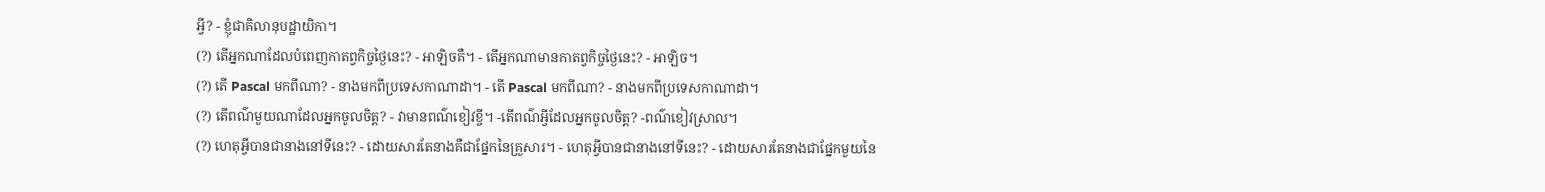អ្វី? - ខ្ញុំជាគិលានុបដ្ឋាយិកា។
(?) តើអ្នកណាដែលបំពេញកាតព្វកិច្ចថ្ងៃនេះ? - អាឡិចគឺ។ - តើអ្នកណាមានកាតព្វកិច្ចថ្ងៃនេះ? - អាឡិច។
(?) តើ Pascal មកពីណា? - នាងមកពីប្រទេសកាណាដា។ - តើ Pascal មកពីណា? - នាងមកពីប្រទេសកាណាដា។
(?) តើពណ៌មួយណាដែលអ្នកចូលចិត្ត? - វាមានពណ៌ខៀវខ្ចី។ -តើពណ៌អ្វីដែលអ្នកចូលចិត្ត? -ពណ៌ខៀវស្រាល។
(?) ហេតុអ្វីបានជានាងនៅទីនេះ? - ដោយសារតែនាងគឺជាផ្នែកនៃគ្រួសារ។ - ហេតុអ្វីបានជានាងនៅទីនេះ? - ដោយសារតែនាងជាផ្នែកមួយនៃ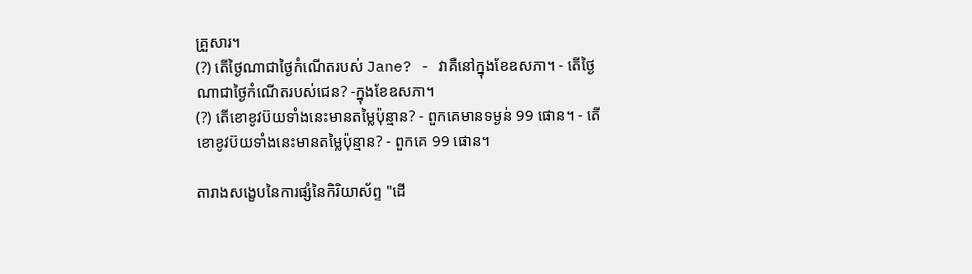គ្រួសារ។
(?) តើថ្ងៃណាជាថ្ងៃកំណើតរបស់ Jane? - វាគឺនៅក្នុងខែឧសភា។ - តើថ្ងៃណាជាថ្ងៃកំណើតរបស់ជេន? -ក្នុងខែឧសភា។
(?) តើខោខូវប៊យទាំងនេះមានតម្លៃប៉ុន្មាន? - ពួកគេមានទម្ងន់ 99 ផោន។ - តើខោខូវប៊យទាំងនេះមានតម្លៃប៉ុន្មាន? - ពួកគេ 99 ផោន។

តារាងសង្ខេបនៃការផ្សំនៃកិរិយាស័ព្ទ "ដើ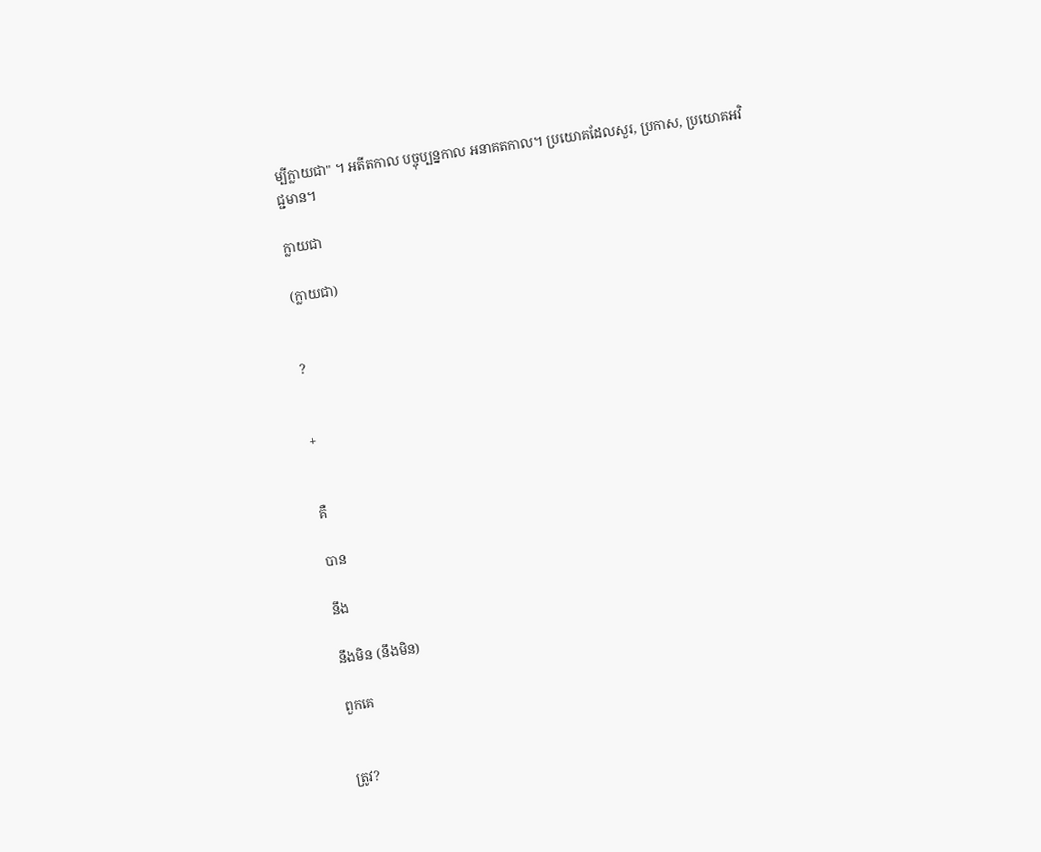ម្បីក្លាយជា" ។ អតីតកាល បច្ចុប្បន្នកាល អនាគតកាល។ ប្រយោគដែលសួរ, ប្រកាស, ប្រយោគអវិជ្ជមាន។

ក្លាយជា

(ក្លាយជា)


?


+


គឺ

បាន

នឹង

នឹងមិន (នឹងមិន)

ពួកគេ


ត្រូវ?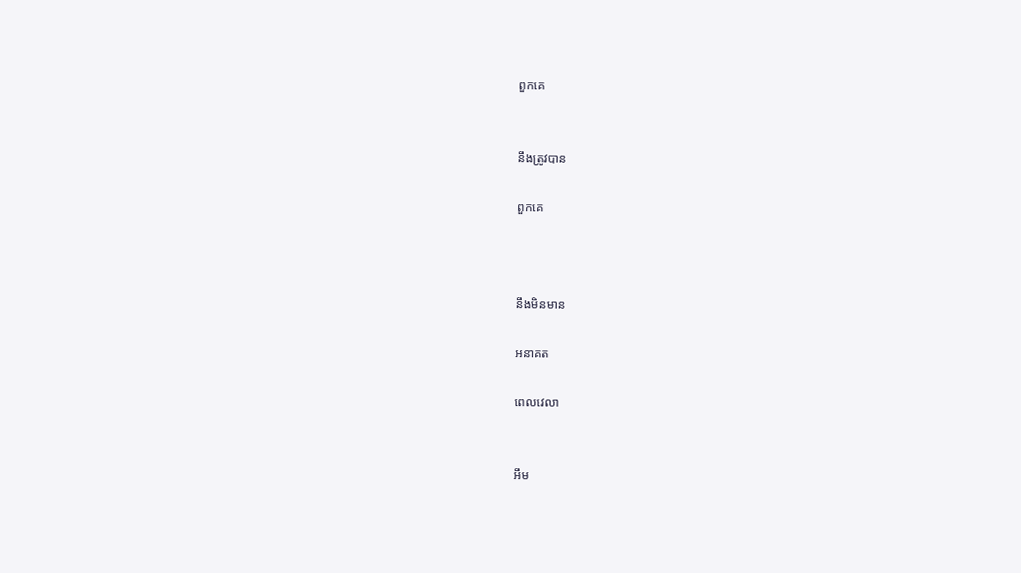ពួកគេ


នឹងត្រូវបាន

ពួកគេ



នឹងមិនមាន

អនាគត

ពេលវេលា


អឹម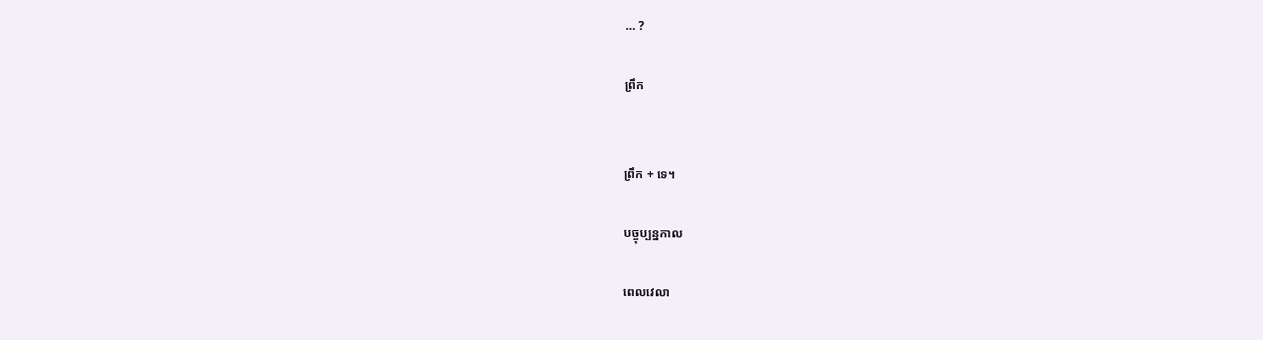… ?

ព្រឹក


ព្រឹក + ទេ។

បច្ចុប្បន្នកាល

ពេលវេលា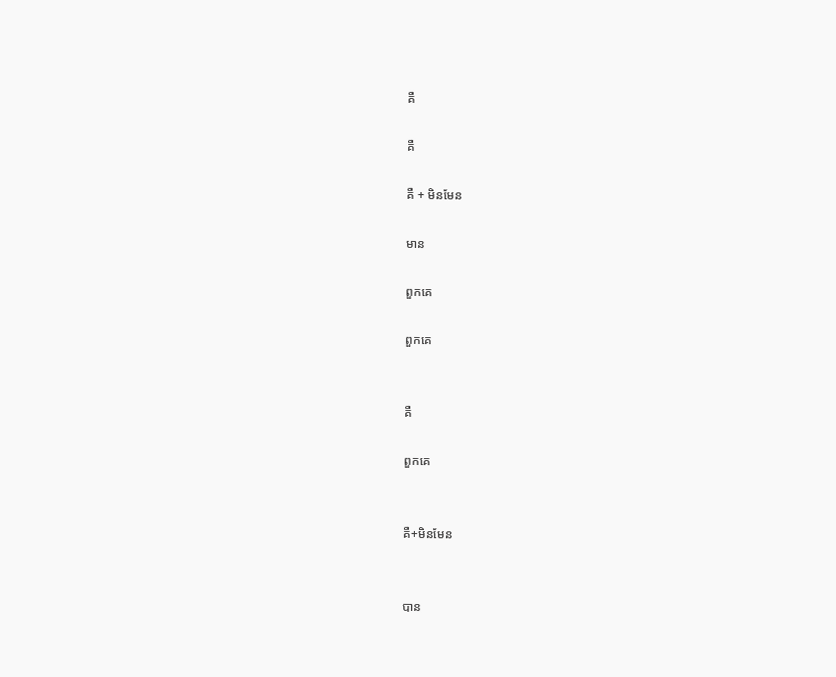គឺ

គឺ

គឺ + មិនមែន

មាន

ពួកគេ

ពួកគេ


គឺ

ពួកគេ


គឺ+មិនមែន


បាន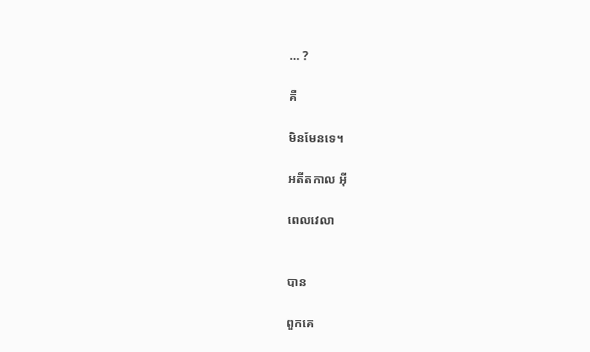… ?

គឺ

មិនមែនទេ។

អតីតកាល អ៊ី

ពេលវេលា


បាន

ពួកគេ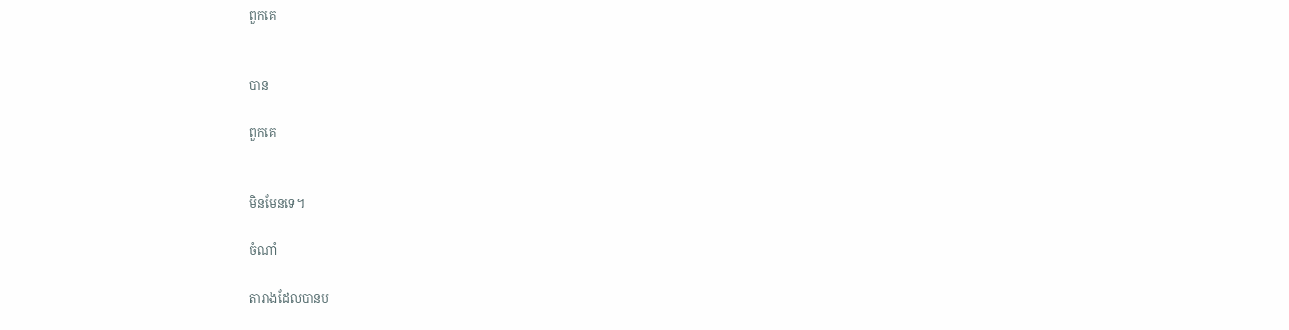ពួកគេ


បាន

ពួកគេ


មិនមែនទេ។

ចំណាំ

តារាងដែលបានប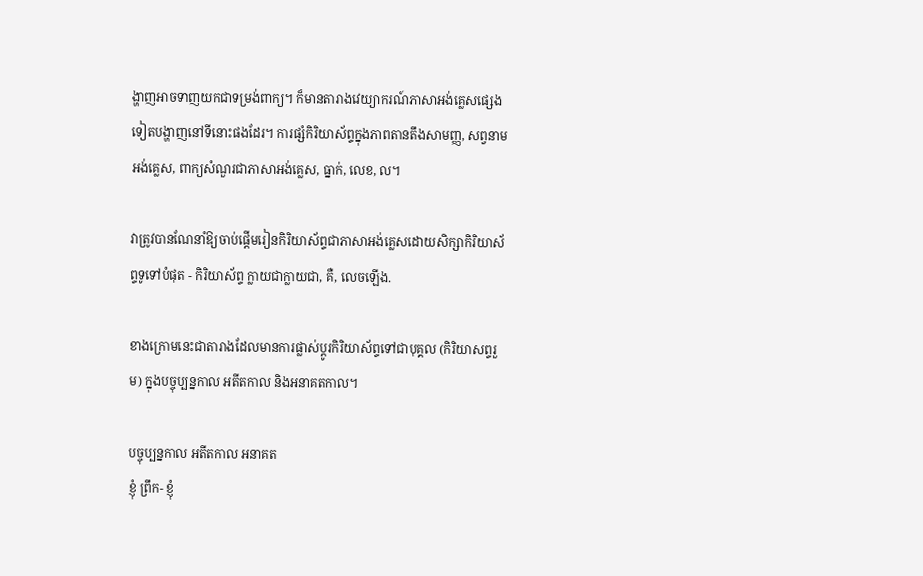ង្ហាញអាចទាញយកជាទម្រង់ពាក្យ។ ក៏មានតារាងវេយ្យាករណ៍ភាសាអង់គ្លេសផ្សេងទៀតបង្ហាញនៅទីនោះផងដែរ។ ការផ្សំកិរិយាស័ព្ទក្នុងភាពតានតឹងសាមញ្ញ, សព្វនាមអង់គ្លេស, ពាក្យសំណួរជាភាសាអង់គ្លេស, ធ្នាក់, លេខ, ល។

វាត្រូវបានណែនាំឱ្យចាប់ផ្តើមរៀនកិរិយាស័ព្ទជាភាសាអង់គ្លេសដោយសិក្សាកិរិយាស័ព្ទទូទៅបំផុត - កិរិយាស័ព្ទ ក្លាយជាក្លាយជា, គឺ, លេចឡើង.

ខាងក្រោមនេះជាតារាងដែលមានការផ្លាស់ប្តូរកិរិយាស័ព្ទទៅជាបុគ្គល (កិរិយាសព្ទរួម) ក្នុងបច្ចុប្បន្នកាល អតីតកាល និងអនាគតកាល។

បច្ចុប្បន្នកាល អតីតកាល អនាគត
ខ្ញុំ ព្រឹក- ខ្ញុំ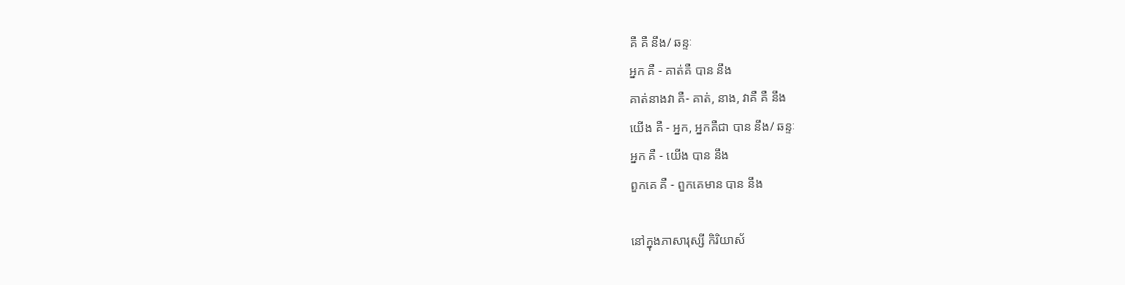គឺ គឺ នឹង/ ឆន្ទៈ
អ្នក គឺ - គាត់គឺ បាន នឹង
គាត់នាងវា គឺ- គាត់, នាង, វាគឺ គឺ នឹង
យើង គឺ - អ្នក, អ្នកគឺជា បាន នឹង/ ឆន្ទៈ
អ្នក គឺ - យើង បាន នឹង
ពួកគេ គឺ - ពួកគេមាន បាន នឹង

នៅក្នុងភាសារុស្សី កិរិយាស័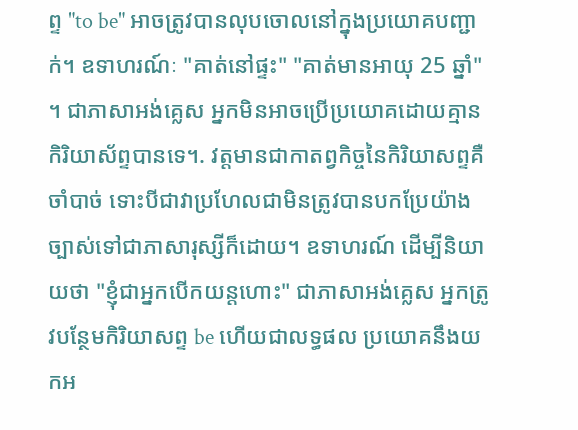ព្ទ "to be" អាចត្រូវបានលុបចោលនៅក្នុងប្រយោគបញ្ជាក់។ ឧទាហរណ៍ៈ "គាត់នៅផ្ទះ" "គាត់មានអាយុ 25 ឆ្នាំ" ។ ជាភាសាអង់គ្លេស អ្នកមិនអាចប្រើប្រយោគដោយគ្មានកិរិយាស័ព្ទបានទេ។. វត្តមានជាកាតព្វកិច្ចនៃកិរិយាសព្ទគឺចាំបាច់ ទោះបីជាវាប្រហែលជាមិនត្រូវបានបកប្រែយ៉ាងច្បាស់ទៅជាភាសារុស្សីក៏ដោយ។ ឧទាហរណ៍ ដើម្បីនិយាយថា "ខ្ញុំជាអ្នកបើកយន្តហោះ" ជាភាសាអង់គ្លេស អ្នកត្រូវបន្ថែមកិរិយាសព្ទ be ហើយជាលទ្ធផល ប្រយោគនឹងយកអ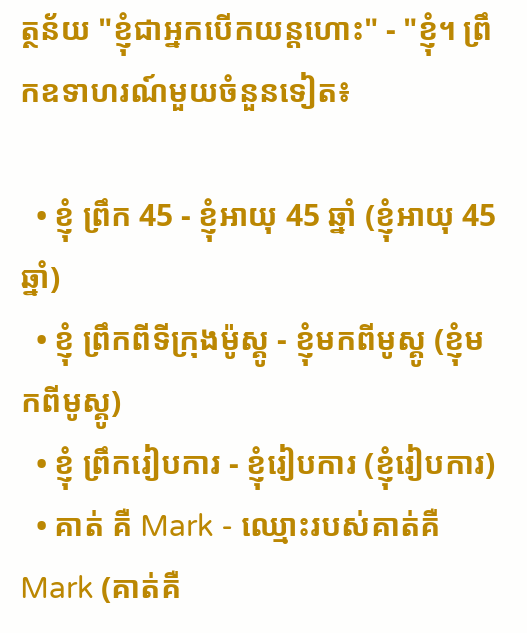ត្ថន័យ "ខ្ញុំជាអ្នកបើកយន្តហោះ" - "ខ្ញុំ។ ព្រឹកឧទាហរណ៍មួយចំនួនទៀត៖

  • ខ្ញុំ ព្រឹក 45 - ខ្ញុំអាយុ 45 ឆ្នាំ (ខ្ញុំអាយុ 45 ឆ្នាំ)
  • ខ្ញុំ ព្រឹកពីទីក្រុងម៉ូស្គូ - ខ្ញុំមកពីមូស្គូ (ខ្ញុំមកពីមូស្គូ)
  • ខ្ញុំ ព្រឹករៀបការ - ខ្ញុំរៀបការ (ខ្ញុំរៀបការ)
  • គាត់ គឺ Mark - ឈ្មោះរបស់គាត់គឺ Mark (គាត់គឺ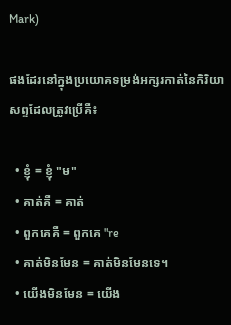Mark)

ផងដែរនៅក្នុងប្រយោគទម្រង់អក្សរកាត់នៃកិរិយាសព្ទដែលត្រូវប្រើគឺ៖

  • ខ្ញុំ = ខ្ញុំ "ម"
  • គាត់គឺ = គាត់
  • ពួកគេគឺ = ពួកគេ "re
  • គាត់មិនមែន = គាត់មិនមែនទេ។
  • យើងមិនមែន = យើង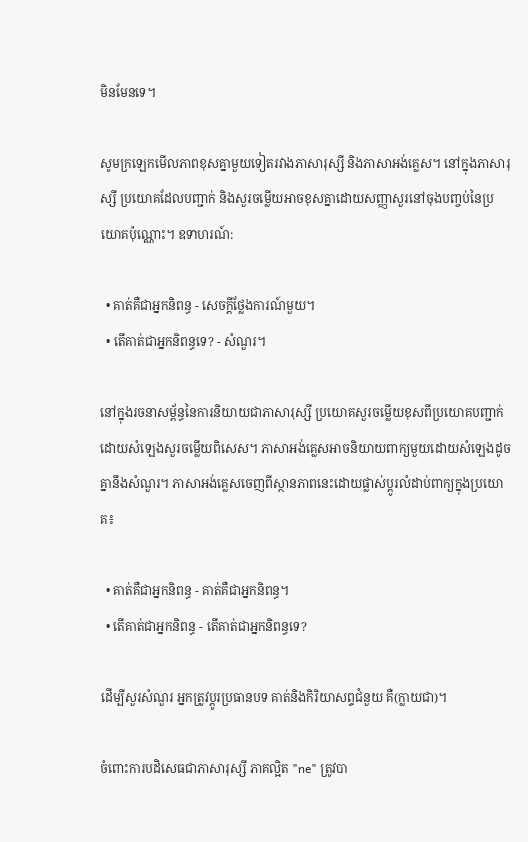មិនមែនទេ។

សូមក្រឡេកមើលភាពខុសគ្នាមួយទៀតរវាងភាសារុស្សី និងភាសាអង់គ្លេស។ នៅក្នុងភាសារុស្សី ប្រយោគដែលបញ្ជាក់ និងសួរចម្លើយអាចខុសគ្នាដោយសញ្ញាសួរនៅចុងបញ្ចប់នៃប្រយោគប៉ុណ្ណោះ។ ឧទាហរណ៍:

  • គាត់គឺជាអ្នកនិពន្ធ - សេចក្តីថ្លែងការណ៍មួយ។
  • តើគាត់ជាអ្នកនិពន្ធទេ? - សំណួរ។

នៅក្នុងរចនាសម្ព័ន្ធនៃការនិយាយជាភាសារុស្សី ប្រយោគសួរចម្លើយខុសពីប្រយោគបញ្ជាក់ដោយសំឡេងសួរចម្លើយពិសេស។ ភាសាអង់គ្លេសអាចនិយាយពាក្យមួយដោយសំឡេងដូចគ្នានឹងសំណួរ។ ភាសាអង់គ្លេសចេញពីស្ថានភាពនេះដោយផ្លាស់ប្តូរលំដាប់ពាក្យក្នុងប្រយោគ៖

  • គាត់គឺជាអ្នកនិពន្ធ - គាត់គឺជាអ្នកនិពន្ធ។
  • តើគាត់ជាអ្នកនិពន្ធ - តើគាត់ជាអ្នកនិពន្ធទេ?

ដើម្បីសួរសំណួរ អ្នកត្រូវប្តូរប្រធានបទ គាត់និងកិរិយាសព្ទជំនួយ គឺ(ក្លាយជា)។

ចំពោះការបដិសេធជាភាសារុស្សី ភាគល្អិត "ne" ត្រូវបា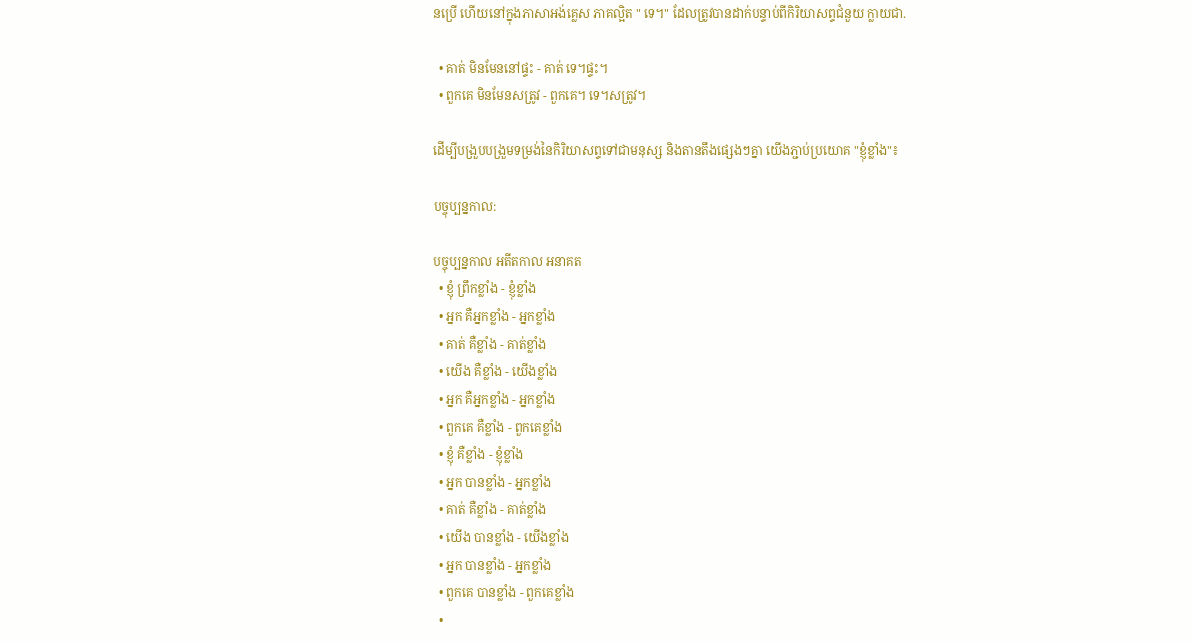នប្រើ ហើយនៅក្នុងភាសាអង់គ្លេស ភាគល្អិត " ទេ។" ដែលត្រូវបានដាក់បន្ទាប់ពីកិរិយាសព្ទជំនួយ ក្លាយជា.

  • គាត់ មិនមែននៅផ្ទះ - គាត់ ទេ។ផ្ទះ។
  • ពួកគេ មិនមែនសត្រូវ - ពួកគេ។ ទេ។សត្រូវ។

ដើម្បីបង្រួបបង្រួមទម្រង់នៃកិរិយាសព្ទទៅជាមនុស្ស និងតានតឹងផ្សេងៗគ្នា យើងភ្ជាប់ប្រយោគ "ខ្ញុំខ្លាំង"៖

បច្ចុប្បន្នកាល:

បច្ចុប្បន្នកាល អតីតកាល អនាគត
  • ខ្ញុំ ព្រឹកខ្លាំង - ខ្ញុំខ្លាំង
  • អ្នក គឺអ្នកខ្លាំង - អ្នកខ្លាំង
  • គាត់ គឺខ្លាំង - គាត់ខ្លាំង
  • យើង គឺខ្លាំង - យើងខ្លាំង
  • អ្នក គឺអ្នកខ្លាំង - អ្នកខ្លាំង
  • ពួកគេ គឺខ្លាំង - ពួកគេខ្លាំង
  • ខ្ញុំ គឺខ្លាំង - ខ្ញុំខ្លាំង
  • អ្នក បានខ្លាំង - អ្នកខ្លាំង
  • គាត់ គឺខ្លាំង - គាត់ខ្លាំង
  • យើង បានខ្លាំង - យើងខ្លាំង
  • អ្នក បានខ្លាំង - អ្នកខ្លាំង
  • ពួកគេ បានខ្លាំង - ពួកគេខ្លាំង
  •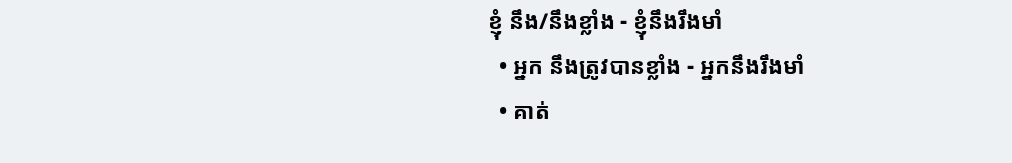ខ្ញុំ នឹង/នឹងខ្លាំង - ខ្ញុំនឹងរឹងមាំ
  • អ្នក នឹងត្រូវបានខ្លាំង - អ្នកនឹងរឹងមាំ
  • គាត់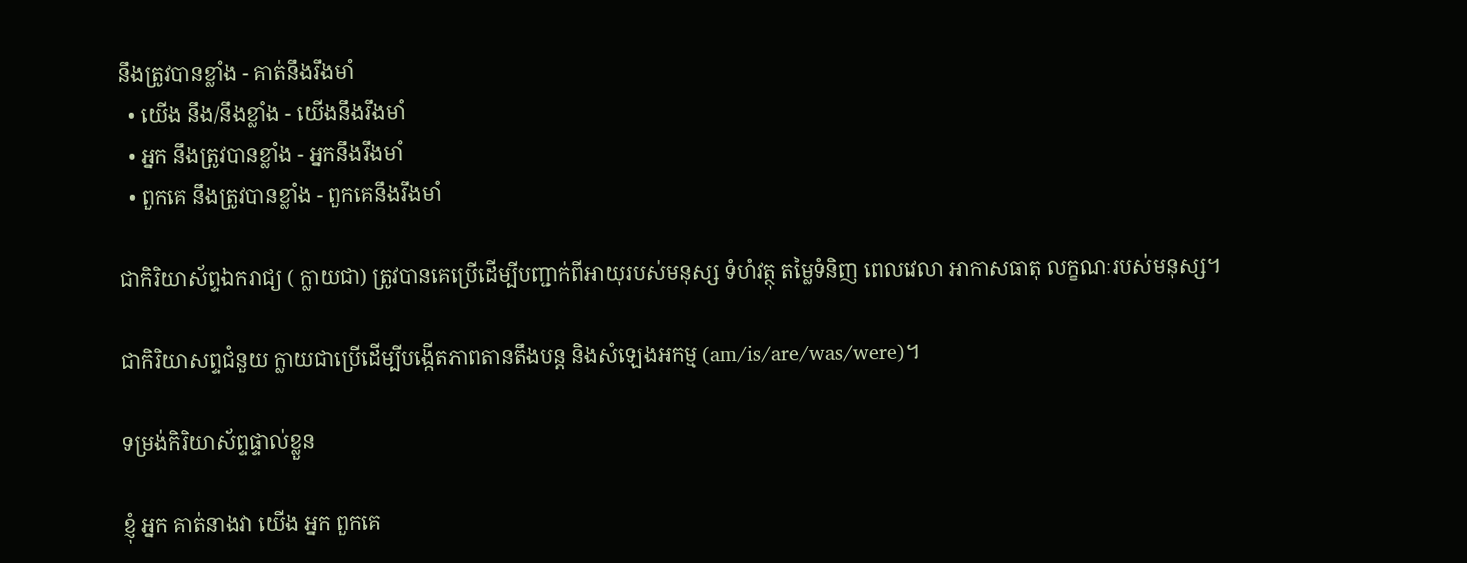នឹងត្រូវបានខ្លាំង - គាត់នឹងរឹងមាំ
  • យើង នឹង/នឹងខ្លាំង - យើងនឹងរឹងមាំ
  • អ្នក នឹងត្រូវបានខ្លាំង - អ្នកនឹងរឹងមាំ
  • ពួកគេ នឹងត្រូវបានខ្លាំង - ពួកគេនឹងរឹងមាំ

ជាកិរិយាស័ព្ទឯករាជ្យ ( ក្លាយជា) ត្រូវបានគេប្រើដើម្បីបញ្ជាក់ពីអាយុរបស់មនុស្ស ទំហំវត្ថុ តម្លៃទំនិញ ពេលវេលា អាកាសធាតុ លក្ខណៈរបស់មនុស្ស។

ជាកិរិយាសព្ទជំនួយ ក្លាយជាប្រើដើម្បីបង្កើតភាពតានតឹងបន្ត និងសំឡេងអកម្ម (am/is/are/was/were)។

ទម្រង់កិរិយាស័ព្ទផ្ទាល់ខ្លួន

ខ្ញុំ អ្នក គាត់នាងវា យើង អ្នក ពួកគេ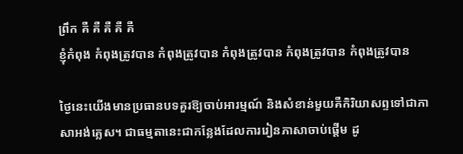ព្រឹក គឺ គឺ គឺ គឺ គឺ
ខ្ញុំកំពុង កំពុងត្រូវបាន កំពុងត្រូវបាន កំពុងត្រូវបាន កំពុងត្រូវបាន កំពុងត្រូវបាន

ថ្ងៃនេះយើងមានប្រធានបទគួរឱ្យចាប់អារម្មណ៍ និងសំខាន់មួយគឺកិរិយាសព្ទទៅជាភាសាអង់គ្លេស។ ជាធម្មតានេះជាកន្លែងដែលការរៀនភាសាចាប់ផ្តើម ដូ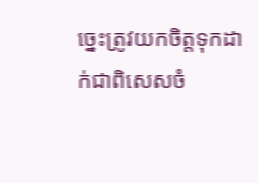ច្នេះត្រូវយកចិត្តទុកដាក់ជាពិសេសចំ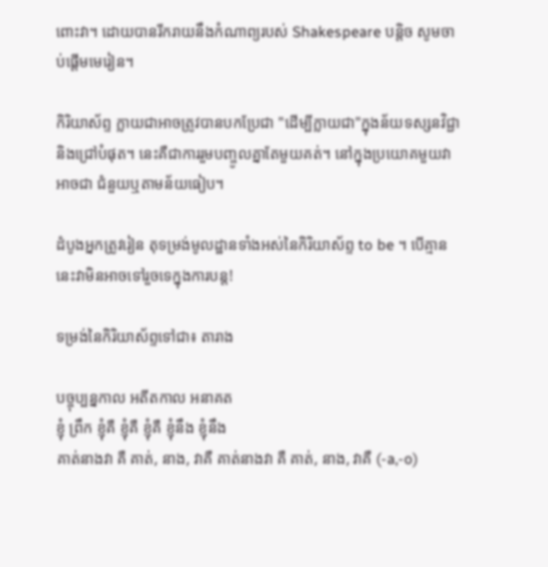ពោះវា។ ដោយបានរីករាយនឹងកំណាព្យរបស់ Shakespeare បន្តិច សូមចាប់ផ្តើមមេរៀន។

កិរិយាស័ព្ទ ក្លាយជាអាចត្រូវបានបកប្រែជា "ដើម្បីក្លាយជា"ក្នុងន័យទស្សនវិជ្ជា និងជ្រៅបំផុត។ នេះគឺជាការរួមបញ្ចូលគ្នាតែមួយគត់។ នៅក្នុងប្រយោគមួយវាអាចជា ជំនួយឬតាមន័យធៀប។

ដំបូងអ្នកត្រូវរៀន តុទម្រង់មូលដ្ឋានទាំងអស់នៃកិរិយាស័ព្ទ to be ។ បើគ្មាននេះវាមិនអាចទៅរួចទេក្នុងការបន្ត!

ទម្រង់នៃកិរិយាស័ព្ទទៅជា៖ តារាង

បច្ចុប្បន្នកាល អតីតកាល អនាគត
ខ្ញុំ ព្រឹក ខ្ញុំគឺ ខ្ញុំគឺ ខ្ញុំគឺ ខ្ញុំនឹង ខ្ញុំនឹង
គាត់នាងវា គឺ គាត់, នាង, វាគឺ គាត់នាងវា គឺ គាត់, នាង, វាគឺ (-a,-o)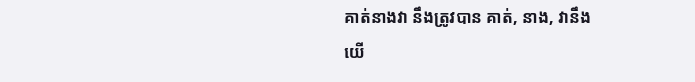គាត់នាងវា នឹងត្រូវបាន គាត់, នាង, វានឹង
យើ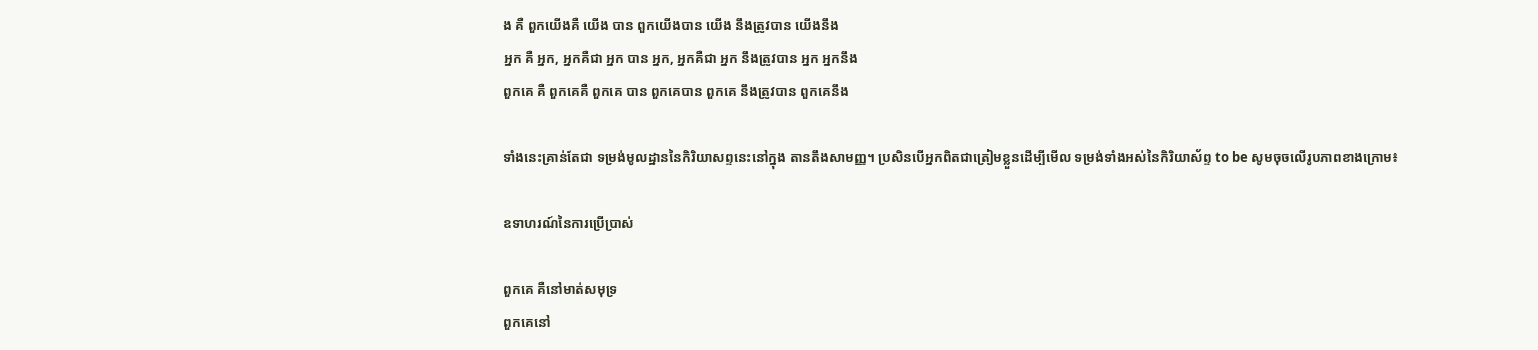ង គឺ ពួកយើងគឺ យើង បាន ពួកយើងបាន យើង នឹងត្រូវបាន យើងនឹង
អ្នក គឺ អ្នក, អ្នកគឺជា អ្នក បាន អ្នក, អ្នកគឺជា អ្នក នឹងត្រូវបាន អ្នក អ្នកនឹង
ពួកគេ គឺ ពួកគេគឺ ពួកគេ បាន ពួកគេបាន ពួកគេ នឹងត្រូវបាន ពួកគេនឹង

ទាំងនេះគ្រាន់តែជា ទម្រង់មូលដ្ឋាននៃកិរិយាសព្ទនេះនៅក្នុង តានតឹងសាមញ្ញ។ ប្រសិនបើអ្នកពិតជាត្រៀមខ្លួនដើម្បីមើល ទម្រង់ទាំងអស់នៃកិរិយាស័ព្ទ to be សូមចុចលើរូបភាពខាងក្រោម៖

ឧទាហរណ៍នៃការប្រើប្រាស់

ពួកគេ គឺនៅមាត់សមុទ្រ
ពួកគេនៅ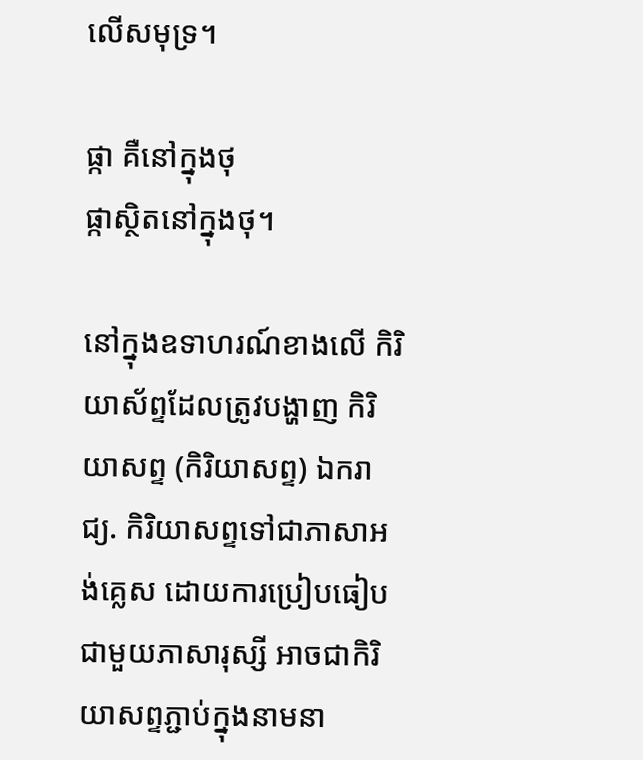លើសមុទ្រ។

ផ្កា គឺនៅក្នុងថុ
ផ្កាស្ថិតនៅក្នុងថុ។

នៅក្នុងឧទាហរណ៍ខាងលើ កិរិយាស័ព្ទដែលត្រូវបង្ហាញ កិរិយាសព្ទ (កិរិយាសព្ទ) ឯករាជ្យ. កិរិយាសព្ទទៅជាភាសាអង់គ្លេស ដោយការប្រៀបធៀបជាមួយភាសារុស្សី អាចជាកិរិយាសព្ទភ្ជាប់ក្នុងនាមនា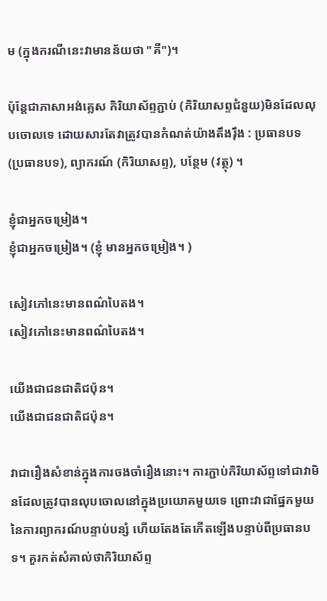ម (ក្នុងករណីនេះវាមានន័យថា "គឺ")។

ប៉ុន្តែជាភាសាអង់គ្លេស កិរិយាស័ព្ទភ្ជាប់ (កិរិយាសព្ទជំនួយ)មិនដែលលុបចោលទេ ដោយសារតែវាត្រូវបានកំណត់យ៉ាងតឹងរ៉ឹង : ប្រធានបទ (ប្រធានបទ), ព្យាករណ៍ (កិរិយាសព្ទ), បន្ថែម (វត្ថុ) ។

ខ្ញុំជាអ្នកចម្រៀង។
ខ្ញុំជាអ្នកចម្រៀង។ (ខ្ញុំ មានអ្នកចម្រៀង។ )

សៀវភៅនេះមានពណ៌បៃតង។
សៀវភៅនេះមានពណ៌បៃតង។

យើងជាជនជាតិជប៉ុន។
យើងជាជនជាតិជប៉ុន។

វាជារឿងសំខាន់ក្នុងការចងចាំរឿងនោះ។ ការភ្ជាប់កិរិយាស័ព្ទទៅជាវាមិនដែលត្រូវបានលុបចោលនៅក្នុងប្រយោគមួយទេ ព្រោះវាជាផ្នែកមួយនៃការព្យាករណ៍បន្ទាប់បន្សំ ហើយតែងតែកើតឡើងបន្ទាប់ពីប្រធានបទ។ គួរកត់សំគាល់ថាកិរិយាស័ព្ទ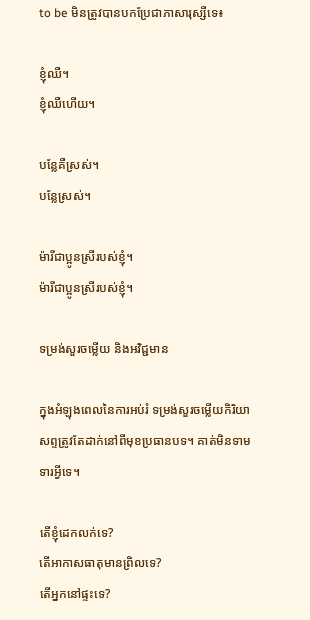to be មិនត្រូវបានបកប្រែជាភាសារុស្សីទេ៖

ខ្ញុំឈឺ។
ខ្ញុំឈឺហើយ។

បន្លែគឺស្រស់។
បន្លែស្រស់។

ម៉ារីជាប្អូនស្រីរបស់ខ្ញុំ។
ម៉ារីជាប្អូនស្រីរបស់ខ្ញុំ។

ទម្រង់សួរចម្លើយ និងអវិជ្ជមាន

ក្នុងអំឡុងពេលនៃការអប់រំ ទម្រង់សួរចម្លើយកិរិយាសព្ទត្រូវតែដាក់នៅពីមុខប្រធានបទ។ គាត់មិនទាមទារអ្វីទេ។

តើខ្ញុំដេកលក់ទេ?
តើអាកាសធាតុមានព្រិលទេ?
តើអ្នកនៅផ្ទះទេ?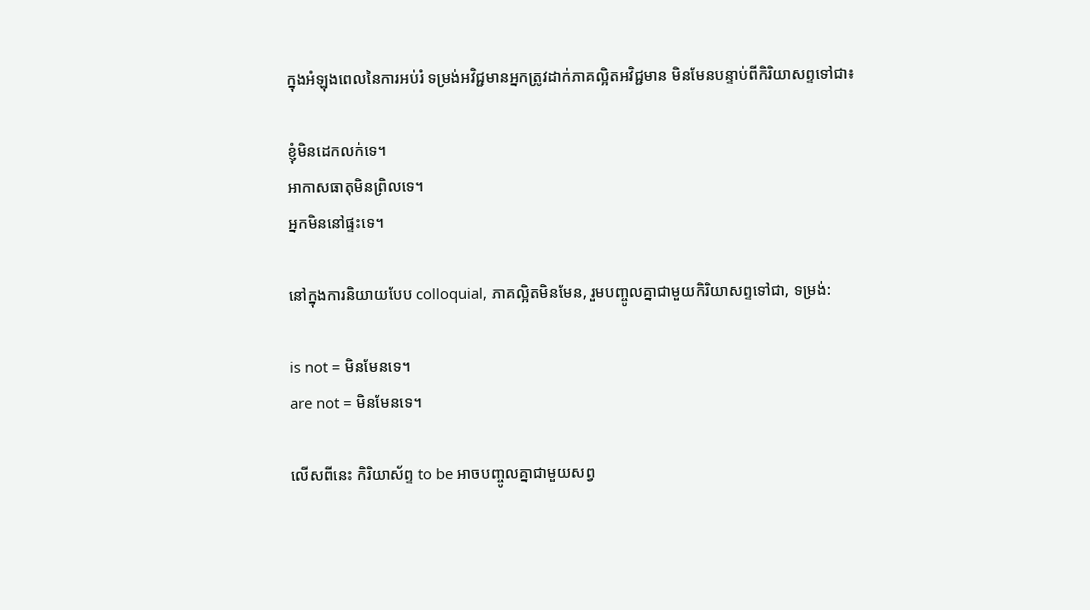ក្នុងអំឡុងពេលនៃការអប់រំ ទម្រង់អវិជ្ជមានអ្នកត្រូវដាក់ភាគល្អិតអវិជ្ជមាន មិនមែនបន្ទាប់ពីកិរិយាសព្ទទៅជា៖

ខ្ញុំមិនដេកលក់ទេ។
អាកាសធាតុមិនព្រិលទេ។
អ្នកមិននៅផ្ទះទេ។

នៅក្នុងការនិយាយបែប colloquial, ភាគល្អិតមិនមែន, រួមបញ្ចូលគ្នាជាមួយកិរិយាសព្ទទៅជា, ទម្រង់:

is not = មិនមែនទេ។
are not = មិនមែនទេ។

លើសពីនេះ កិរិយាស័ព្ទ to be អាចបញ្ចូលគ្នាជាមួយសព្វ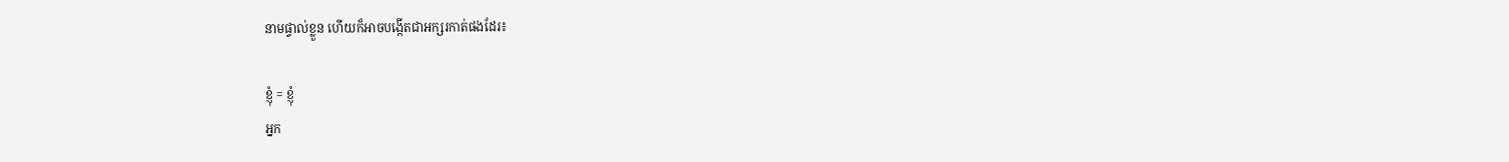នាមផ្ទាល់ខ្លួន ហើយក៏អាចបង្កើតជាអក្សរកាត់ផងដែរ៖

ខ្ញុំ = ខ្ញុំ
អ្នក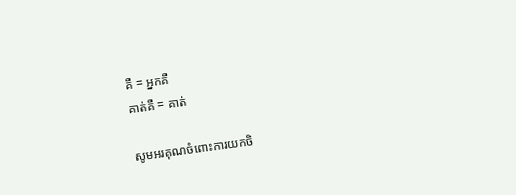គឺ = អ្នកគឺ
គាត់គឺ = គាត់

សូមអរគុណចំពោះការយកចិ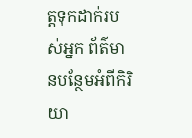ត្តទុកដាក់របស់អ្នក ព័ត៌មានបន្ថែមអំពីកិរិយា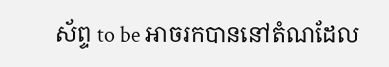ស័ព្ទ to be អាចរកបាននៅតំណដែល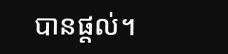បានផ្តល់។